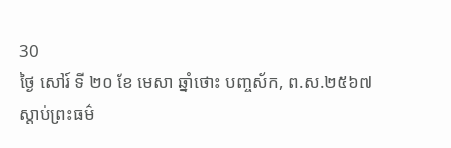30
ថ្ងៃ សៅរ៍ ទី ២០ ខែ មេសា ឆ្នាំថោះ បញ្ចស័ក, ព.ស.២៥៦៧
ស្តាប់ព្រះធម៌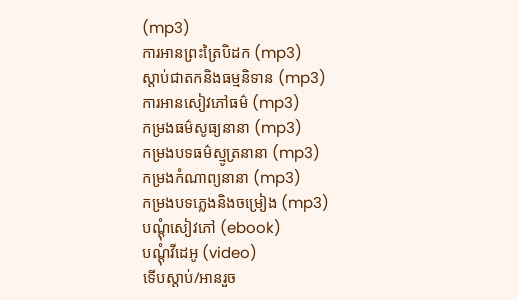(mp3)
ការអានព្រះត្រៃបិដក (mp3)
ស្តាប់ជាតកនិងធម្មនិទាន (mp3)
ការអានសៀវភៅធម៌ (mp3)
កម្រងធម៌សូធ្យនានា (mp3)
កម្រងបទធម៌ស្មូត្រនានា (mp3)
កម្រងកំណាព្យនានា (mp3)
កម្រងបទភ្លេងនិងចម្រៀង (mp3)
បណ្តុំសៀវភៅ (ebook)
បណ្តុំវីដេអូ (video)
ទើបស្តាប់/អានរួច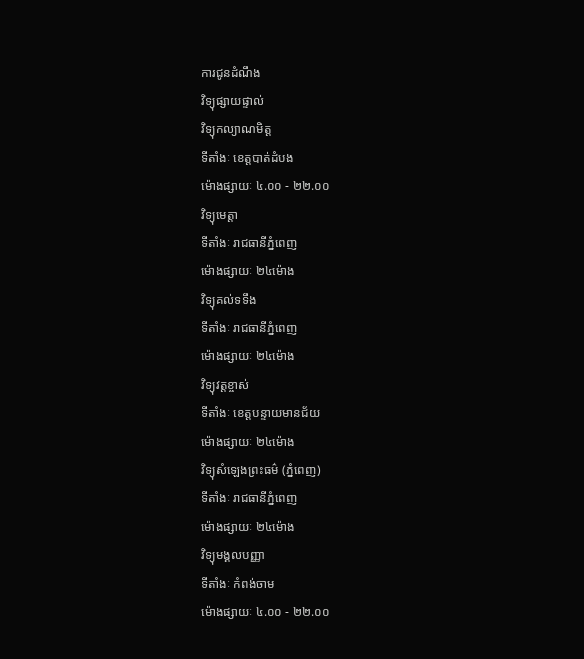ការជូនដំណឹង
វិទ្យុផ្សាយផ្ទាល់
វិទ្យុកល្យាណមិត្ត
ទីតាំងៈ ខេត្តបាត់ដំបង
ម៉ោងផ្សាយៈ ៤.០០ - ២២.០០
វិទ្យុមេត្តា
ទីតាំងៈ រាជធានីភ្នំពេញ
ម៉ោងផ្សាយៈ ២៤ម៉ោង
វិទ្យុគល់ទទឹង
ទីតាំងៈ រាជធានីភ្នំពេញ
ម៉ោងផ្សាយៈ ២៤ម៉ោង
វិទ្យុវត្តខ្ចាស់
ទីតាំងៈ ខេត្តបន្ទាយមានជ័យ
ម៉ោងផ្សាយៈ ២៤ម៉ោង
វិទ្យុសំឡេងព្រះធម៌ (ភ្នំពេញ)
ទីតាំងៈ រាជធានីភ្នំពេញ
ម៉ោងផ្សាយៈ ២៤ម៉ោង
វិទ្យុមង្គលបញ្ញា
ទីតាំងៈ កំពង់ចាម
ម៉ោងផ្សាយៈ ៤.០០ - ២២.០០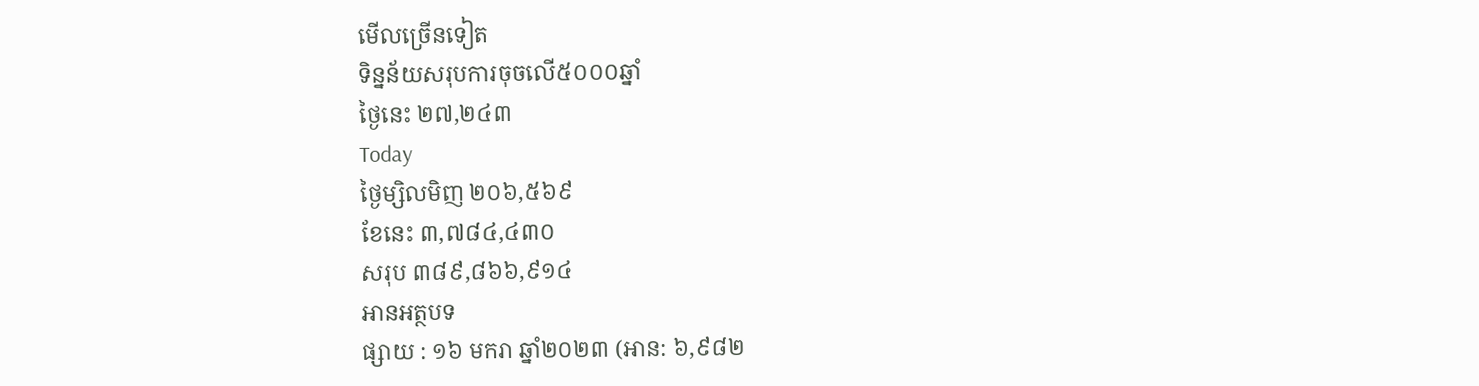មើលច្រើនទៀត
ទិន្នន័យសរុបការចុចលើ៥០០០ឆ្នាំ
ថ្ងៃនេះ ២៧,២៤៣
Today
ថ្ងៃម្សិលមិញ ២០៦,៥៦៩
ខែនេះ ៣,៧៨៤,៤៣០
សរុប ៣៨៩,៨៦៦,៩១៤
អានអត្ថបទ
ផ្សាយ : ១៦ មករា ឆ្នាំ២០២៣ (អាន: ៦,៩៨២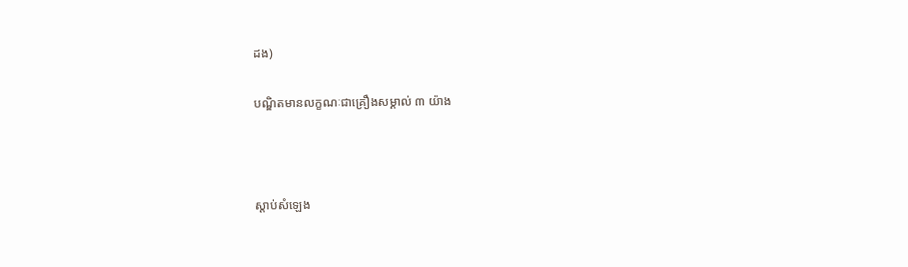ដង)

បណ្ឌិតមានលក្ខណៈជាគ្រឿងសម្គាល់ ៣ យ៉ាង



ស្តាប់សំឡេង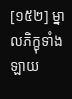[១៥២] ម្នាលភិក្ខុទាំងឡាយ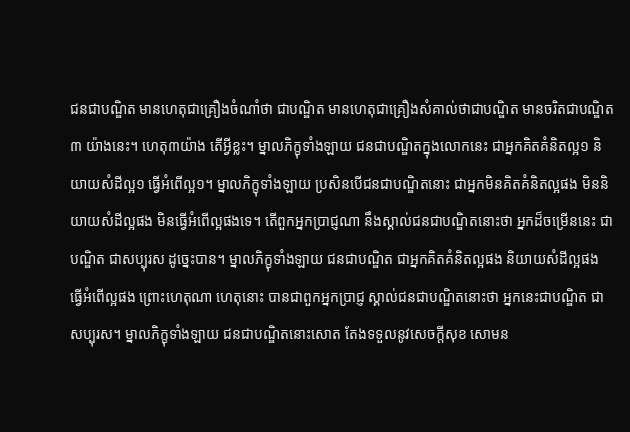ជនជាបណ្ឌិត មានហេតុជាគ្រឿងចំណាំថា ជាបណ្ឌិត មានហេតុជាគ្រឿងសំគាល់ថាជាបណ្ឌិត មានចរិតជាបណ្ឌិត ៣ យ៉ាងនេះ។ ហេតុ៣យ៉ាង តើអ្វីខ្លះ។ ម្នាលភិក្ខុទាំងឡាយ ជនជាបណ្ឌិតក្នុងលោកនេះ ជាអ្នកគិតគំនិតល្អ១ និយាយសំដីល្អ១ ធ្វើអំពើល្អ១។ ម្នាលភិក្ខុទាំងឡាយ ប្រសិនបើជនជាបណ្ឌិតនោះ ជាអ្នកមិនគិតគំនិតល្អផង មិននិយាយសំដីល្អផង មិនធ្វើអំពើល្អផងទេ។ តើពួកអ្នកប្រាជ្ញណា នឹងស្គាល់ជនជាបណ្ឌិតនោះថា អ្នកដ៏ចម្រើននេះ ជាបណ្ឌិត ជាសប្បុរស ដូច្នេះបាន។ ម្នាលភិក្ខុទាំងឡាយ ជនជាបណ្ឌិត ជាអ្នកគិតគំនិតល្អផង និយាយសំដីល្អផង ធ្វើអំពើល្អផង ព្រោះហេតុណា ហេតុនោះ បានជាពួកអ្នកប្រាជ្ញ ស្គាល់ជនជាបណ្ឌិតនោះថា អ្នកនេះជាបណ្ឌិត ជាសប្បុរស។ ម្នាលភិក្ខុទាំងឡាយ ជនជាបណ្ឌិតនោះសោត តែងទទួលនូវសេចក្តីសុខ សោមន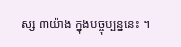ស្ស ៣យ៉ាង ក្នុងបច្ចុប្បន្ននេះ ។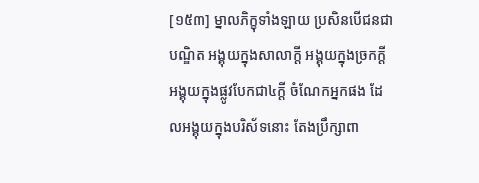[១៥៣] ម្នាលភិក្ខុទាំងឡាយ ប្រសិនបើជនជាបណ្ឌិត អង្គុយក្នុងសាលាក្តី អង្គុយក្នុងច្រកក្តី អង្គុយក្នុងផ្លូវបែកជា៤ក្តី ចំណែកអ្នកផង ដែលអង្គុយក្នុងបរិស័ទនោះ តែងប្រឹក្សាពា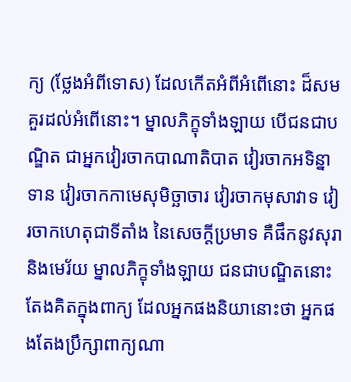ក្យ (ថ្លែងអំពីទោស) ដែលកើតអំពីអំពើនោះ ដ៏សមគួរដល់អំពើនោះ។ ម្នាលភិក្ខុទាំងឡាយ បើជនជាបណ្ឌិត ជាអ្នកវៀរចាកបាណាតិបាត វៀរចាកអទិន្នាទាន វៀរចាកកាមេសុមិច្ឆាចារ វៀរចាកមុសាវាទ វៀរចាកហេតុជាទីតាំង នៃសេចក្តីប្រមាទ គឺផឹកនូវសុរា និងមេរ័យ ម្នាលភិក្ខុទាំងឡាយ ជនជាបណ្ឌិតនោះ តែងគិតក្នុងពាក្យ ដែលអ្នកផងនិយានោះថា អ្នកផងតែងប្រឹក្សាពាក្យណា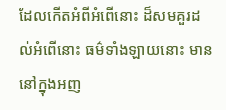ដែលកើតអំពីអំពើនោះ ដ៏សមគួរដល់អំពើនោះ ធម៌ទាំងឡាយនោះ មាននៅក្នុងអញ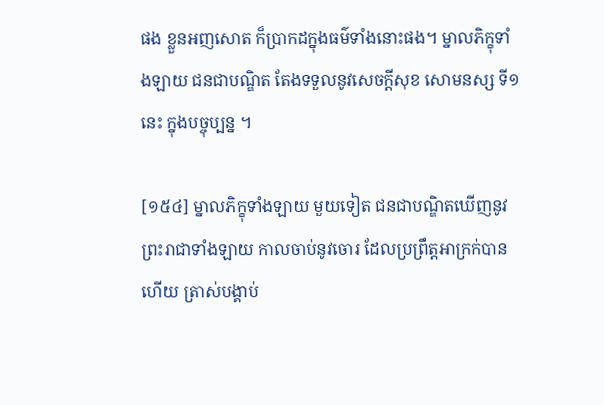ផង ខ្លួនអញសោត ក៏ប្រាកដក្នុងធម៌ទាំងនោះផង។ ម្នាលភិក្ខុទាំងឡាយ ជនជាបណ្ឌិត តែងទទួលនូវសេចក្តីសុខ សោមនស្ស ទី១នេះ ក្នុងបច្ចុប្បន្ន ។

[១៥៤] ម្នាលភិក្ខុទាំងឡាយ មួយទៀត ជនជាបណ្ឌិតឃើញនូវព្រះរាជាទាំងឡាយ កាលចាប់នូវចោរ ដែលប្រព្រឹត្តអាក្រក់បានហើយ ត្រាស់បង្គាប់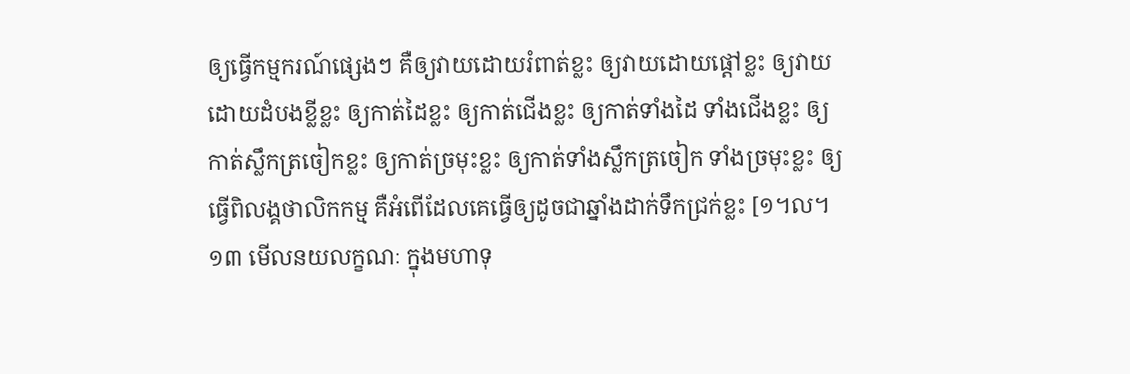ឲ្យធ្វើកម្មករណ៍ផ្សេងៗ គឺឲ្យវាយដោយរំពាត់ខ្លះ ឲ្យវាយដោយផ្តៅខ្លះ ឲ្យវាយដោយដំបងខ្លីខ្លះ ឲ្យកាត់ដៃខ្លះ ឲ្យកាត់ជើងខ្លះ ឲ្យកាត់ទាំងដៃ ទាំងជើងខ្លះ ឲ្យកាត់ស្លឹកត្រចៀកខ្លះ ឲ្យកាត់ច្រមុះខ្លះ ឲ្យកាត់ទាំងស្លឹកត្រចៀក ទាំងច្រមុះខ្លះ ឲ្យធ្វើពិលង្គថាលិកកម្ម គឺអំពើដែលគេធ្វើឲ្យដូចជាឆ្នាំងដាក់ទឹកជ្រក់ខ្លះ [១។ល។ ១៣ មើលនយលក្ខណៈ ក្នុងមហាទុ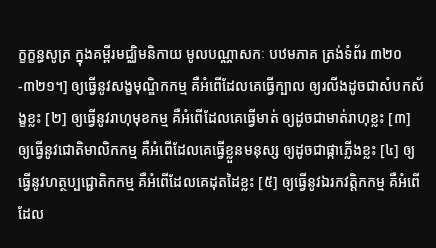ក្ខក្ខន្ធសូត្រ ក្នុងគម្ពីរមជ្ឈិមនិកាយ មូលបណ្ណាសកៈ បឋមភាគ ត្រង់ទំព័រ ៣២០-៣២១។] ឲ្យធ្វើនូវសង្ខមុណ្ឌិកកម្ម គឺអំពើដែលគេធ្វើក្បាល ឲ្យរលីងដូចជាសំបកស័ង្ខខ្លះ [២] ឲ្យធ្វើនូវរាហុមុខកម្ម គឺអំពើដែលគេធ្វើមាត់ ឲ្យដូចជាមាត់រាហុខ្លះ [៣] ឲ្យធ្វើនូវជោតិមាលិកកម្ម គឺអំពើដែលគេធ្វើខ្លួនមនុស្ស ឲ្យដូចជាផ្កាភ្លើងខ្លះ [៤] ឲ្យធ្វើនូវហត្ថប្បជ្ជោតិកកម្ម គឺអំពើដែលគេដុតដៃខ្លះ [៥] ឲ្យធ្វើនូវឯរកវត្តិកកម្ម គឺអំពើដែល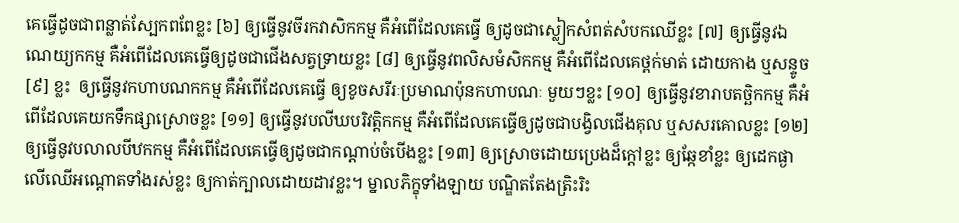គេធ្វើដូចជាពន្លាត់ស្បែកពពែខ្លះ [៦] ឲ្យធ្វើនូវចីរកវាសិកកម្ម គឺអំពើដែលគេធ្វើ ឲ្យដូចជាស្លៀកសំពត់សំបកឈើខ្លះ [៧] ឲ្យធ្វើនូវឯណេយ្យកកម្ម គឺអំពើដែលគេធ្វើឲ្យដូចជាជើងសត្វទ្រាយខ្លះ [៨] ឲ្យធ្វើនូវពលិសមំសិកកម្ម គឺអំពើដែលគេថ្ពក់មាត់ ដោយកាង ឬសន្ទូច [៩] ខ្លះ  ឲ្យធ្វើនូវកហាបណកកម្ម គឺអំពើដែលគេធ្វើ ឲ្យខូចសរីរៈប្រមាណប៉ុនកហាបណៈ មួយៗខ្លះ [១០] ឲ្យធ្វើនូវខារាបតច្ឆិកកម្ម គឺអំពើដែលគេយកទឹកផ្សាស្រោចខ្លះ [១១] ឲ្យធ្វើនូវបលីឃបរិវត្តិកកម្ម គឺអំពើដែលគេធ្វើឲ្យដូចជាបង្វិលជើងគុល ឬសសរគោលខ្លះ [១២] ឲ្យធ្វើនូវបលាលបីឋកកម្ម គឺអំពើដែលគេធ្វើឲ្យដូចជាកណ្តាប់ចំបើងខ្លះ [១៣] ឲ្យស្រោចដោយប្រេងដ៏ក្តៅខ្លះ ឲ្យឆ្កែខាំខ្លះ ឲ្យដេកផ្ងាលើឈើអណ្តោតទាំងរស់ខ្លះ ឲ្យកាត់ក្បាលដោយដាវខ្លះ។ ម្នាលភិក្ខុទាំងឡាយ បណ្ឌិតតែងត្រិះរិះ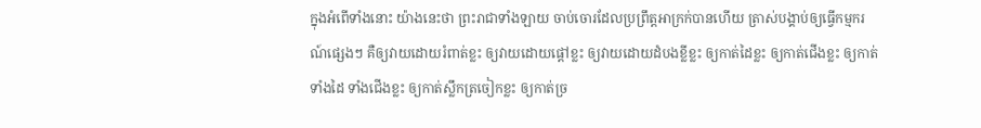ក្នុងអំពើទាំងនោះ យ៉ាងនេះថា ព្រះរាជាទាំងឡាយ ចាប់ចោរដែលប្រព្រឹត្តអាក្រក់បានហើយ ត្រាស់បង្គាប់ឲ្យធ្វើកម្មករណ៍ផ្សេងៗ គឺឲ្យវាយដោយរំពាត់ខ្លះ ឲ្យវាយដោយផ្តៅខ្លះ ឲ្យវាយដោយដំបងខ្លីខ្លះ ឲ្យកាត់ដៃខ្លះ ឲ្យកាត់ជើងខ្លះ ឲ្យកាត់ទាំងដៃ ទាំងជើងខ្លះ ឲ្យកាត់ស្លឹកត្រចៀកខ្លះ ឲ្យកាត់ច្រ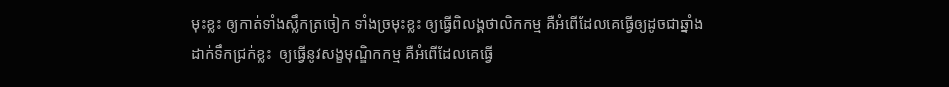មុះខ្លះ ឲ្យកាត់ទាំងស្លឹកត្រចៀក ទាំងច្រមុះខ្លះ ឲ្យធ្វើពិលង្គថាលិកកម្ម គឺអំពើដែលគេធ្វើឲ្យដូចជាឆ្នាំងដាក់ទឹកជ្រក់ខ្លះ  ឲ្យធ្វើនូវសង្ខមុណ្ឌិកកម្ម គឺអំពើដែលគេធ្វើ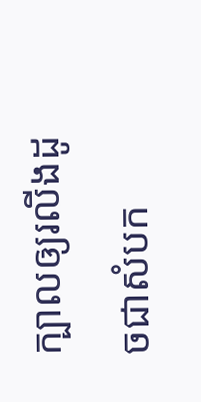ក្បាលឲ្យរលីងដូចជាសំបក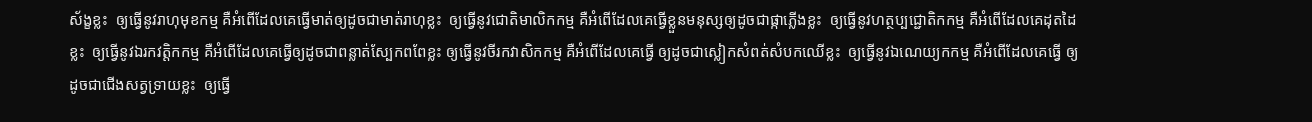ស័ង្ខខ្លះ  ឲ្យធ្វើនូវរាហុមុខកម្ម គឺអំពើដែលគេធ្វើមាត់ឲ្យដូចជាមាត់រាហុខ្លះ  ឲ្យធ្វើនូវជោតិមាលិកកម្ម គឺអំពើដែលគេធ្វើខ្លួនមនុស្សឲ្យដូចជាផ្កាភ្លើងខ្លះ  ឲ្យធ្វើនូវហត្ថប្បជ្ជោតិកកម្ម គឺអំពើដែលគេដុតដៃខ្លះ  ឲ្យធ្វើនូវឯរកវត្តិកកម្ម គឺអំពើដែលគេធ្វើឲ្យដូចជាពន្លាត់ស្បែកពពែខ្លះ ឲ្យធ្វើនូវចីរកវាសិកកម្ម គឺអំពើដែលគេធ្វើ ឲ្យដូចជាស្លៀកសំពត់សំបកឈើខ្លះ  ឲ្យធ្វើនូវឯណេយ្យកកម្ម គឺអំពើដែលគេធ្វើ ឲ្យដូចជាជើងសត្វទ្រាយខ្លះ  ឲ្យធ្វើ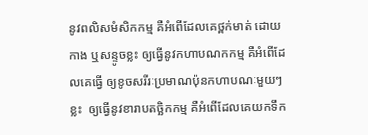នូវពលិសមំសិកកម្ម គឺអំពើដែលគេថ្ពក់មាត់ ដោយកាង ឬសន្ទូចខ្លះ ឲ្យធ្វើនូវកហាបណកកម្ម គឺអំពើដែលគេធ្វើ ឲ្យខូចសរីរៈប្រមាណប៉ុនកហាបណៈមួយៗខ្លះ  ឲ្យធ្វើនូវខារាបតច្ឆិកកម្ម គឺអំពើដែលគេយកទឹក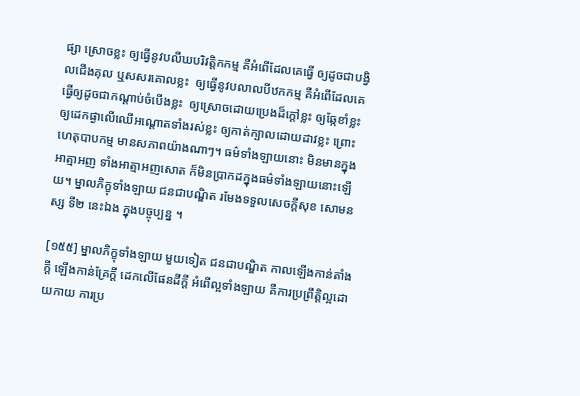ផ្សា ស្រោចខ្លះ ឲ្យធ្វើនូវបលីឃបរិវត្តិកកម្ម គឺអំពើដែលគេធ្វើ ឲ្យដូចជាបង្វិលជើងគុល ឬសសរគោលខ្លះ  ឲ្យធ្វើនូវបលាលបីឋកកម្ម គឺអំពើដែលគេធ្វើឲ្យដូចជាកណ្តាប់ចំបើងខ្លះ  ឲ្យស្រោចដោយប្រេងដ៏ក្តៅខ្លះ ឲ្យឆ្កែខាំខ្លះ ឲ្យដេកផ្ងាលើឈើអណ្តោតទាំងរស់ខ្លះ ឲ្យកាត់ក្បាលដោយដាវខ្លះ ព្រោះហេតុបាបកម្ម មានសភាពយ៉ាងណាៗ។ ធម៌ទាំងឡាយនោះ មិនមានក្នុងអាត្មាអញ ទាំងអាត្មាអញសោត ក៏មិនប្រាកដក្នុងធម៌ទាំងឡាយនោះឡើយ។ ម្នាលភិក្ខុទាំងឡាយ ជនជាបណ្ឌិត រមែងទទួលសេចក្តីសុខ សោមនស្ស ទី២ នេះឯង ក្នុងបច្ចុប្បន្ន ។

[១៥៥] ម្នាលភិក្ខុទាំងឡាយ មួយទៀត ជនជាបណ្ឌិត កាលឡើងកាន់តាំងក្តី ឡើងកាន់គ្រែក្តី ដេកលើផែនដីក្តី អំពើល្អទាំងឡាយ គឺការប្រព្រឹត្តិល្អដោយកាយ ការប្រ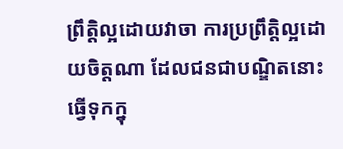ព្រឹត្តិល្អដោយវាចា ការប្រព្រឹត្តិល្អដោយចិត្តណា ដែលជនជាបណ្ឌិតនោះ ធ្វើទុកក្នុ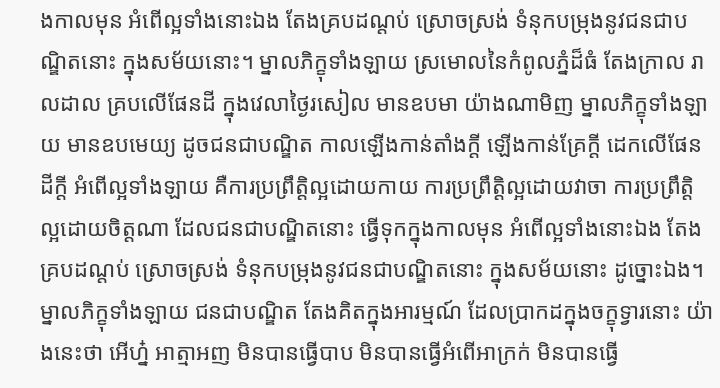ងកាលមុន អំពើល្អទាំងនោះឯង តែងគ្របដណ្តប់ ស្រោចស្រង់ ទំនុកបម្រុងនូវជនជាបណ្ឌិតនោះ ក្នុងសម័យនោះ។ ម្នាលភិក្ខុទាំងឡាយ ស្រមោលនៃកំពូលភ្នំដ៏ធំ តែងក្រាល រាលដាល គ្របលើផែនដី ក្នុងវេលាថ្ងៃរសៀល មានឧបមា យ៉ាងណាមិញ ម្នាលភិក្ខុទាំងឡាយ មានឧបមេយ្យ ដូចជនជាបណ្ឌិត កាលឡើងកាន់តាំងក្តី ឡើងកាន់គ្រែក្តី ដេកលើផែនដីក្តី អំពើល្អទាំងឡាយ គឺការប្រព្រឹត្តិល្អដោយកាយ ការប្រព្រឹត្តិល្អដោយវាចា ការប្រព្រឹត្តិល្អដោយចិត្តណា ដែលជនជាបណ្ឌិតនោះ ធ្វើទុកក្នុងកាលមុន អំពើល្អទាំងនោះឯង តែងគ្របដណ្តប់ ស្រោចស្រង់ ទំនុកបម្រុងនូវជនជាបណ្ឌិតនោះ ក្នុងសម័យនោះ ដូច្នោះឯង។ ម្នាលភិក្ខុទាំងឡាយ ជនជាបណ្ឌិត តែងគិតក្នុងអារម្មណ៍ ដែលប្រាកដក្នុងចក្ខុទ្វារនោះ យ៉ាងនេះថា អើហ្ន៎ អាត្មាអញ មិនបានធ្វើបាប មិនបានធ្វើអំពើអាក្រក់ មិនបានធ្វើ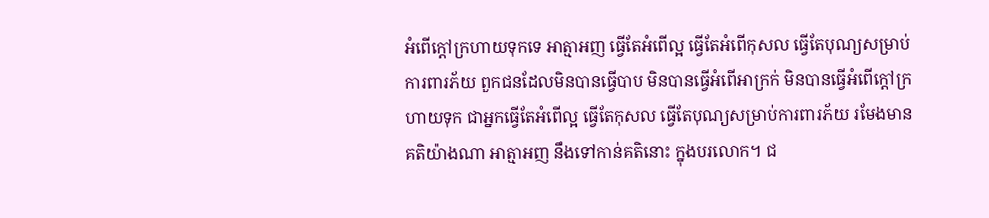អំពើក្តៅក្រហាយទុកទេ អាត្មាអញ ធ្វើតែអំពើល្អ ធ្វើតែអំពើកុសល ធ្វើតែបុណ្យសម្រាប់ការពារភ័យ ពួកជនដែលមិនបានធ្វើបាប មិនបានធ្វើអំពើអាក្រក់ មិនបានធ្វើអំពើក្តៅក្រហាយទុក ជាអ្នកធ្វើតែអំពើល្អ ធ្វើតែកុសល ធ្វើតែបុណ្យសម្រាប់ការពារភ័យ រមែងមានគតិយ៉ាងណា អាត្មាអញ នឹងទៅកាន់គតិនោះ ក្នុងបរលោក។ ជ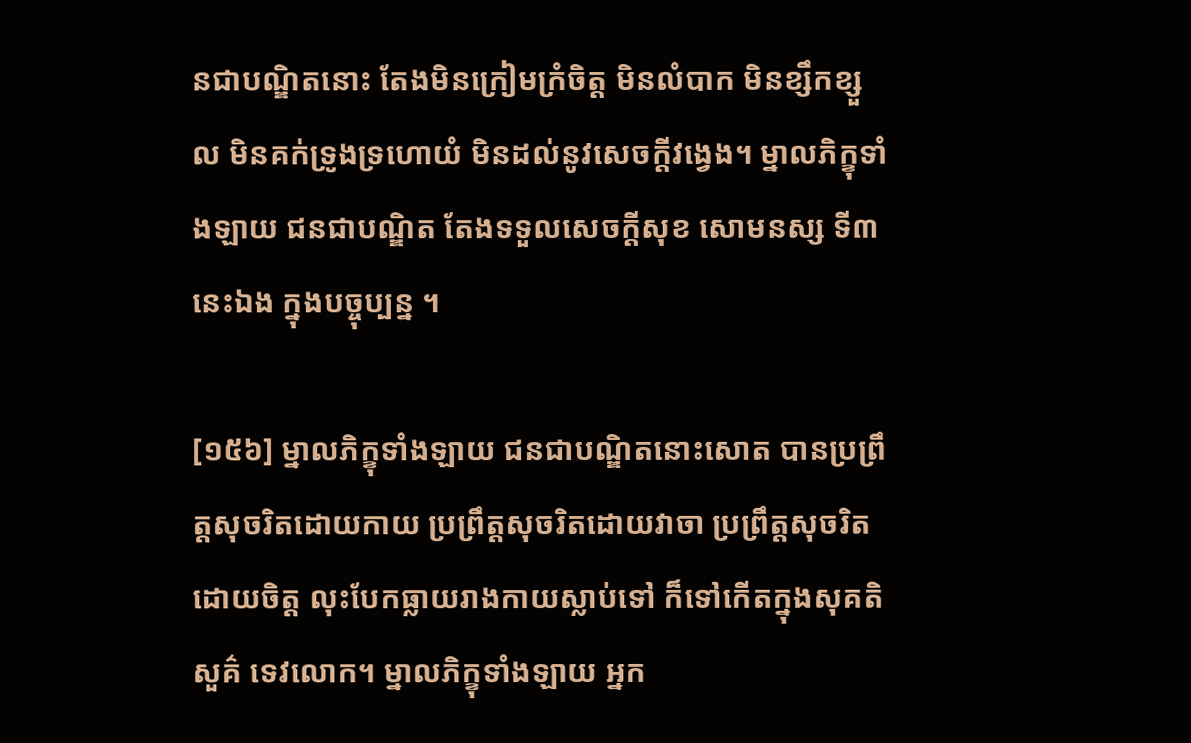នជាបណ្ឌិតនោះ តែងមិនក្រៀមក្រំចិត្ត មិនលំបាក មិនខ្សឹកខ្សួល មិនគក់ទ្រូងទ្រហោយំ មិនដល់នូវសេចក្តីវង្វេង។ ម្នាលភិក្ខុទាំងឡាយ ជនជាបណ្ឌិត តែងទទួលសេចក្តីសុខ សោមនស្ស ទី៣ នេះឯង ក្នុងបច្ចុប្បន្ន ។

[១៥៦] ម្នាលភិក្ខុទាំងឡាយ ជនជាបណ្ឌិតនោះសោត បានប្រព្រឹត្តសុចរិតដោយកាយ ប្រព្រឹត្តសុចរិតដោយវាចា ប្រព្រឹត្តសុចរិតដោយចិត្ត លុះបែកធ្លាយរាងកាយស្លាប់ទៅ ក៏ទៅកើតក្នុងសុគតិ សួគ៌ ទេវលោក។ ម្នាលភិក្ខុទាំងឡាយ អ្នក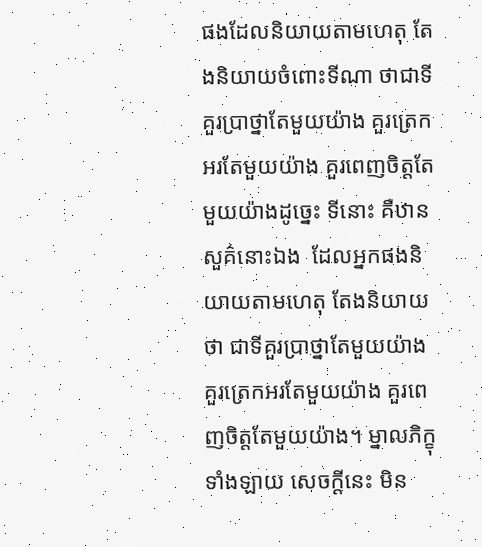ផងដែលនិយាយតាមហេតុ តែងនិយាយចំពោះទីណា ថាជាទីគួរប្រាថ្នាតែមួយយ៉ាង គួរត្រេកអរតែមួយយ៉ាង គួរពេញចិត្តតែមួយយ៉ាងដូច្នេះ ទីនោះ គឺឋានសួគ៌នោះឯង  ដែលអ្នកផងនិយាយតាមហេតុ តែងនិយាយថា ជាទីគួរប្រាថ្នាតែមួយយ៉ាង គួរត្រេកអរតែមួយយ៉ាង គួរពេញចិត្តតែមួយយ៉ាង។ ម្នាលភិក្ខុទាំងឡាយ សេចក្តីនេះ មិន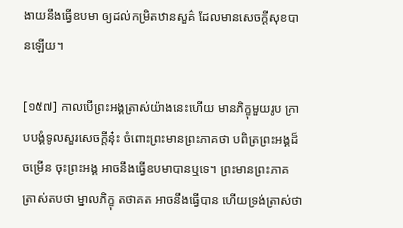ងាយនឹងធ្វើឧបមា ឲ្យដល់កម្រិតឋានសួគ៌ ដែលមានសេចក្តីសុខបានឡើយ។

[១៥៧] កាលបើព្រះអង្គត្រាស់យ៉ាងនេះហើយ មានភិក្ខុមួយរូប ក្រាបបង្គំទូលសួរសេចក្តីនុ៎ះ ចំពោះព្រះមានព្រះភាគថា បពិត្រព្រះអង្គដ៏ចម្រើន ចុះព្រះអង្គ អាចនឹងធ្វើឧបមាបានឬទេ។ ព្រះមានព្រះភាគ ត្រាស់តបថា ម្នាលភិក្ខុ តថាគត អាចនឹងធ្វើបាន ហើយទ្រង់ត្រាស់ថា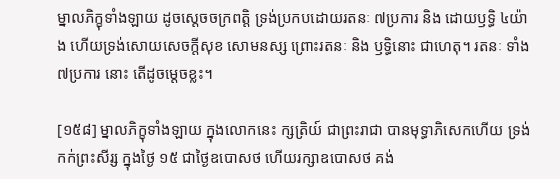ម្នាលភិក្ខុទាំងឡាយ ដូចស្តេចចក្រពត្តិ ទ្រង់ប្រកបដោយរតនៈ ៧ប្រការ និង ដោយឫទ្ធិ ៤យ៉ាង ហើយទ្រង់សោយសេចក្តីសុខ សោមនស្ស ព្រោះរតនៈ និង ឫទ្ធិនោះ ជាហេតុ។ រតនៈ ទាំង៧ប្រការ នោះ តើដូចម្តេចខ្លះ។

[១៥៨] ម្នាលភិក្ខុទាំងឡាយ ក្នុងលោកនេះ ក្សត្រិយ៍ ជាព្រះរាជា បានមុទ្ធាភិសេកហើយ ទ្រង់កក់ព្រះសីរ្ស ក្នុងថ្ងៃ ១៥ ជាថ្ងៃឧបោសថ ហើយរក្សាឧបោសថ គង់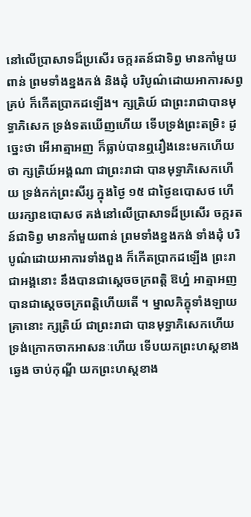នៅលើប្រាសាទដ៏ប្រសើរ ចក្ករតន៍ជាទិព្វ មានកាំមួយពាន់ ព្រមទាំងខ្នងកង់ និងដុំ បរិបូណ៌ដោយអាការសព្វគ្រប់ ក៏កើតប្រាកដឡើង។ ក្សត្រិយ៍ ជាព្រះរាជាបានមុទ្ធាភិសេក ទ្រង់ទតឃើញហើយ ទើបទ្រង់ព្រះតម្រិះ ដូច្នេះថា អើអាត្មាអញ ក៏ធ្លាប់បានឮរឿងនេះមកហើយថា ក្សត្រិយ៍អង្គណា ជាព្រះរាជា បានមុទ្ធាភិសេកហើយ ទ្រង់កក់ព្រះសីរ្ស ក្នុងថ្ងៃ ១៥ ជាថ្ងៃឧបោសថ ហើយរក្សាឧបោសថ គង់នៅលើប្រាសាទដ៏ប្រសើរ ចក្ករតន៍ជាទិព្វ មានកាំមួយពាន់ ព្រមទាំងខ្នងកង់ ទាំងដុំ បរិបូណ៌ដោយអាការទាំងពួង ក៏កើតប្រាកដឡើង ព្រះរាជាអង្គនោះ នឹងបានជាស្តេចចក្រពត្តិ ឱហ្ន៎ អាត្មាអញ បានជាស្តេចចក្រពត្តិហើយតើ ។ ម្នាលភិក្ខុទាំងឡាយ គ្រានោះ ក្សត្រិយ៍ ជាព្រះរាជា បានមុទ្ធាភិសេកហើយ ទ្រង់ក្រោកចាកអាសនៈហើយ ទើបយកព្រះហស្តខាងឆ្វេង ចាប់កុណ្ឌី យកព្រះហស្តខាង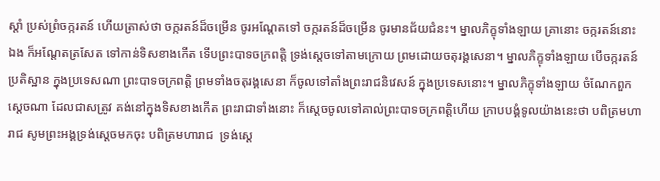ស្តាំ ប្រស់ព្រំចក្ករតន៍ ហើយត្រាស់ថា ចក្ករតន៍ដ៏ចម្រើន ចូរអណ្តែតទៅ ចក្ករតន៍ដ៏ចម្រើន ចូរមានជ័យជំនះ។ ម្នាលភិក្ខុទាំងឡាយ គ្រានោះ ចក្ករតន៍នោះឯង ក៏អណ្តែតត្រសែត ទៅកាន់ទិសខាងកើត ទើបព្រះបាទចក្រពត្តិ ទ្រង់ស្តេចទៅតាមក្រោយ ព្រមដោយចតុរង្គសេនា។ ម្នាលភិក្ខុទាំងឡាយ បើចក្ករតន៍ប្រតិស្ឋាន ក្នុងប្រទេសណា ព្រះបាទចក្រពត្តិ ព្រមទាំងចតុរង្គសេនា ក៏ចូលទៅតាំងព្រះរាជនិវេសន៍ ក្នុងប្រទេសនោះ។ ម្នាលភិក្ខុទាំងឡាយ ចំណែកពួកស្តេចណា ដែលជាសត្រូវ គង់នៅក្នុងទិសខាងកើត ព្រះរាជាទាំងនោះ ក៏ស្តេចចូលទៅគាល់ព្រះបាទចក្រពត្តិហើយ ក្រាបបង្គំទូលយ៉ាងនេះថា បពិត្រមហារាជ សូមព្រះអង្គទ្រង់ស្តេចមកចុះ បពិត្រមហារាជ  ទ្រង់ស្តេ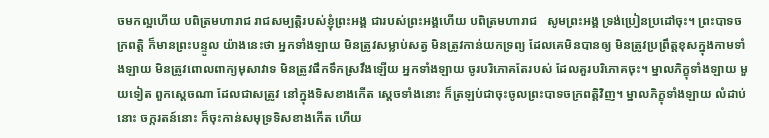ចមកល្អហើយ បពិត្រមហារាជ រាជសម្បត្តិរបស់ខ្ញុំព្រះអង្គ ជារបស់ព្រះអង្គហើយ បពិត្រមហារាជ   សូមព្រះអង្គ ទ្រង់ប្រៀនប្រដៅចុះ។ ព្រះបាទចក្រពត្តិ ក៏មានព្រះបន្ទូល យ៉ាងនេះថា អ្នកទាំងឡាយ មិនត្រូវសម្លាប់សត្វ មិនត្រូវកាន់យកទ្រព្យ ដែលគេមិនបានឲ្យ មិនត្រូវប្រព្រឹត្តខុសក្នុងកាមទាំងឡាយ មិនត្រូវពោលពាក្យមុសាវាទ មិនត្រូវផឹកទឹកស្រវឹងឡើយ អ្នកទាំងឡាយ ចូរបរិភោគតែរបស់ ដែលគួរបរិភោគចុះ។ ម្នាលភិក្ខុទាំងឡាយ មួយទៀត ពួកស្តេចណា ដែលជាសត្រូវ នៅក្នុងទិសខាងកើត ស្តេចទាំងនោះ ក៏ត្រឡប់ជាចុះចូលព្រះបាទចក្រពត្តិវិញ។ ម្នាលភិក្ខុទាំងឡាយ លំដាប់នោះ ចក្ករតន៍នោះ ក៏ចុះកាន់សមុទ្រទិសខាងកើត ហើយ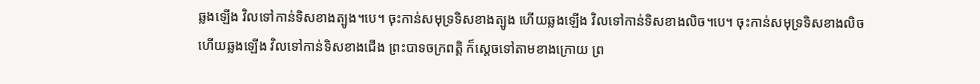ឆ្លងឡើង វិលទៅកាន់ទិសខាងត្បូង។បេ។ ចុះកាន់សមុទ្រទិសខាងត្បូង ហើយឆ្លងឡើង វិលទៅកាន់ទិសខាងលិច។បេ។ ចុះកាន់សមុទ្រទិសខាងលិច ហើយឆ្លងឡើង វិលទៅកាន់ទិសខាងជើង ព្រះបាទចក្រពត្តិ ក៏ស្តេចទៅតាមខាងក្រោយ ព្រ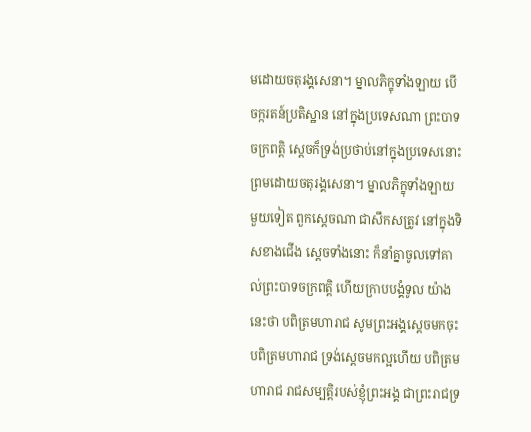មដោយចតុរង្គសេនា។ ម្នាលភិក្ខុទាំងឡាយ បើចក្ករតន៍ប្រតិស្ឋាន នៅក្នុងប្រទេសណា ព្រះបាទចក្រពត្តិ ស្តេចក៏ទ្រង់ប្រថាប់នៅក្នុងប្រទេសនោះ  ព្រមដោយចតុរង្គសេនា។ ម្នាលភិក្ខុទាំងឡាយ មួយទៀត ពួកស្តេចណា ជាសឹកសត្រូវ នៅក្នុងទិសខាងជើង ស្តេចទាំងនោះ ក៏នាំគ្នាចូលទៅគាល់ព្រះបាទចក្រពត្តិ ហើយក្រាបបង្គំទូល យ៉ាងនេះថា បពិត្រមហារាជ សូមព្រះអង្គស្តេចមកចុះ បពិត្រមហារាជ ទ្រង់ស្តេចមកល្អហើយ បពិត្រមហារាជ រាជសម្បត្តិរបស់ខ្ញុំព្រះអង្គ ជាព្រះរាជទ្រ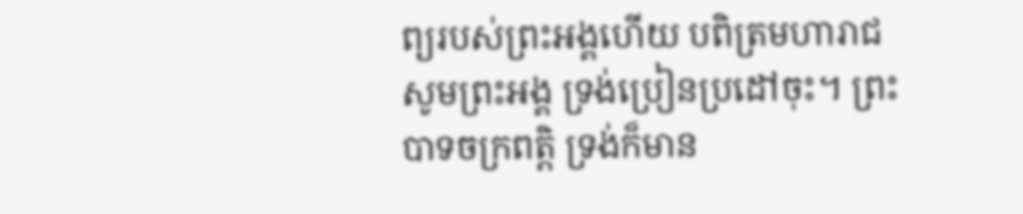ព្យរបស់ព្រះអង្គហើយ បពិត្រមហារាជ សូមព្រះអង្គ ទ្រង់ប្រៀនប្រដៅចុះ។ ព្រះបាទចក្រពត្តិ ទ្រង់ក៏មាន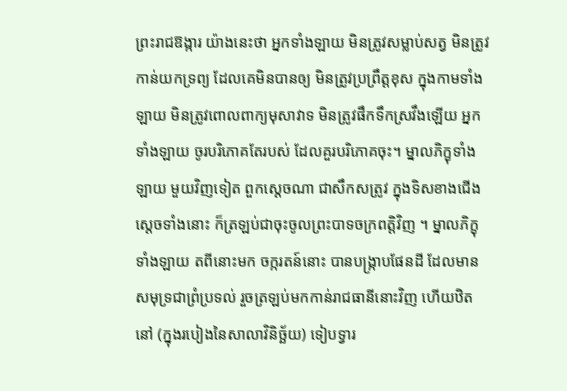ព្រះរាជឱង្ការ យ៉ាងនេះថា អ្នកទាំងឡាយ មិនត្រូវសម្លាប់សត្វ មិនត្រូវកាន់យកទ្រព្យ ដែលគេមិនបានឲ្យ មិនត្រូវប្រព្រឹត្តខុស ក្នុងកាមទាំងឡាយ មិនត្រូវពោលពាក្យមុសាវាទ មិនត្រូវផឹកទឹកស្រវឹងឡើយ អ្នកទាំងឡាយ ចូរបរិភោគតែរបស់ ដែលគួរបរិភោគចុះ។ ម្នាលភិក្ខុទាំងឡាយ មួយវិញទៀត ពួកស្តេចណា ជាសឹកសត្រូវ ក្នុងទិសខាងជើង ស្តេចទាំងនោះ ក៏ត្រឡប់ជាចុះចូលព្រះបាទចក្រពត្តិវិញ ។ ម្នាលភិក្ខុទាំងឡាយ តពីនោះមក ចក្ករតន៍នោះ បានបង្ក្រាបផែនដី ដែលមានសមុទ្រជាព្រំប្រទល់ រួចត្រឡប់មកកាន់រាជធានីនោះវិញ ហើយឋិតនៅ (ក្នុងរបៀងនៃសាលាវិនិច្ឆ័យ) ទៀបទ្វារ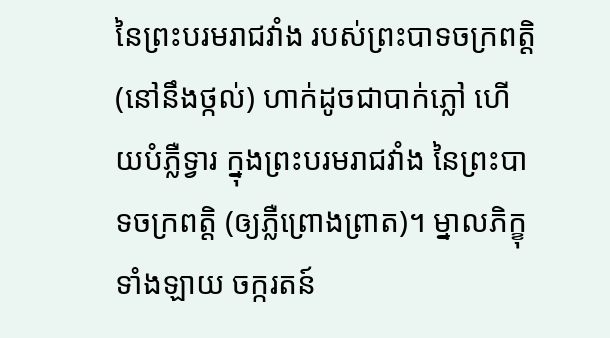នៃព្រះបរមរាជវាំង របស់ព្រះបាទចក្រពត្តិ (នៅនឹងថ្កល់) ហាក់ដូចជាបាក់ភ្លៅ ហើយបំភ្លឺទ្វារ ក្នុងព្រះបរមរាជវាំង នៃព្រះបាទចក្រពត្តិ (ឲ្យភ្លឺព្រោងព្រាត)។ ម្នាលភិក្ខុទាំងឡាយ ចក្ករតន៍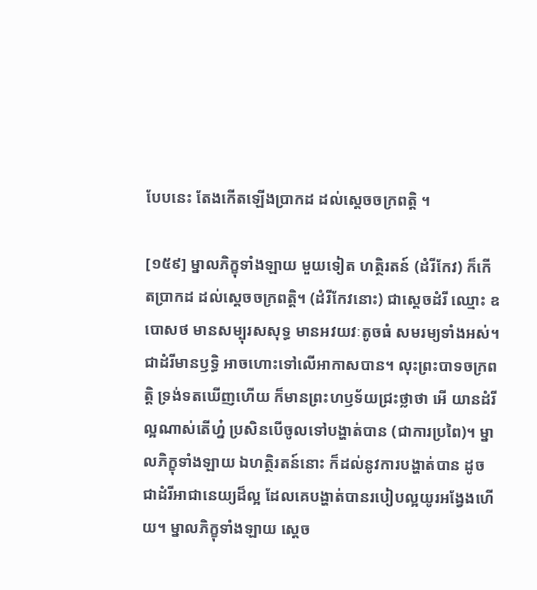បែបនេះ តែងកើតឡើងប្រាកដ ដល់ស្តេចចក្រពត្តិ ។

[១៥៩] ម្នាលភិក្ខុទាំងឡាយ មួយទៀត ហត្ថិរតន៍ (ដំរីកែវ) ក៏កើតប្រាកដ ដល់ស្តេចចក្រពត្តិ។ (ដំរីកែវនោះ) ជាស្តេចដំរី ឈ្មោះ ឧបោសថ មានសម្បុរសសុទ្ធ មានអវយវៈតូចធំ សមរម្យទាំងអស់។ ជាដំរីមានឫទ្ធិ អាចហោះទៅលើអាកាសបាន។ លុះព្រះបាទចក្រពត្តិ ទ្រង់ទតឃើញហើយ ក៏មានព្រះហឫទ័យជ្រះថ្លាថា អើ យានដំរីល្អណាស់តើហ្ន៎ ប្រសិនបើចូលទៅបង្ហាត់បាន (ជាការប្រពៃ)។ ម្នាលភិក្ខុទាំងឡាយ ឯហត្ថិរតន៍នោះ ក៏ដល់នូវការបង្ហាត់បាន ដូចជាដំរីអាជានេយ្យដ៏ល្អ ដែលគេបង្ហាត់បានរបៀបល្អយូរអង្វែងហើយ។ ម្នាលភិក្ខុទាំងឡាយ ស្តេច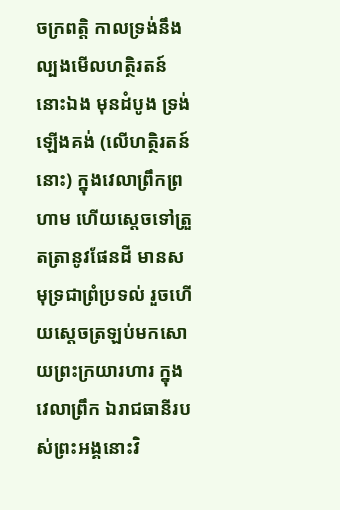ចក្រពត្តិ កាលទ្រង់នឹងល្បងមើលហត្ថិរតន៍នោះឯង មុនដំបូង ទ្រង់ឡើងគង់ (លើហត្ថិរតន៍នោះ) ក្នុងវេលាព្រឹកព្រហាម ហើយស្តេចទៅត្រួតត្រានូវផែនដី មានសមុទ្រជាព្រំប្រទល់ រួចហើយស្តេចត្រឡប់មកសោយព្រះក្រយារហារ ក្នុងវេលាព្រឹក ឯរាជធានីរបស់ព្រះអង្គនោះវិ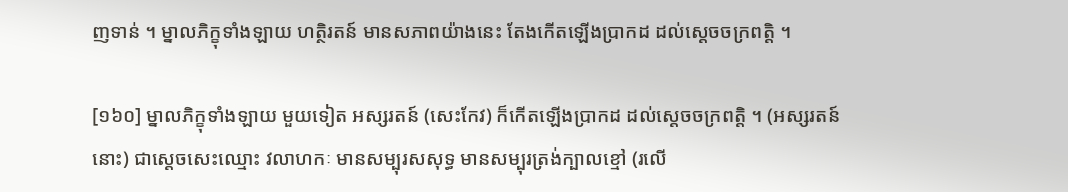ញទាន់ ។ ម្នាលភិក្ខុទាំងឡាយ ហត្ថិរតន៍ មានសភាពយ៉ាងនេះ តែងកើតឡើងប្រាកដ ដល់ស្តេចចក្រពត្តិ ។

[១៦០] ម្នាលភិក្ខុទាំងឡាយ មួយទៀត អស្សរតន៍ (សេះកែវ) ក៏កើតឡើងប្រាកដ ដល់ស្តេចចក្រពត្តិ ។ (អស្សរតន៍នោះ) ជាស្តេចសេះឈ្មោះ វលាហកៈ មានសម្បុរសសុទ្ធ មានសម្បុរត្រង់ក្បាលខ្មៅ (រលើ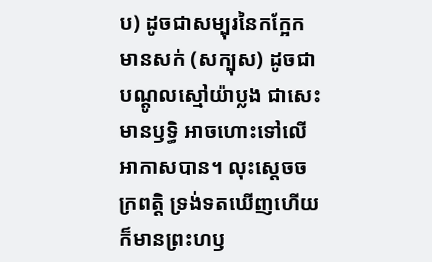ប) ដូចជាសម្បុរនៃកក្អែក មានសក់ (សក្បុស) ដូចជាបណ្តូលស្មៅយ៉ាប្លង ជាសេះមានឫទ្ធិ អាចហោះទៅលើអាកាសបាន។ លុះស្តេចចក្រពត្តិ ទ្រង់ទតឃើញហើយ ក៏មានព្រះហឫ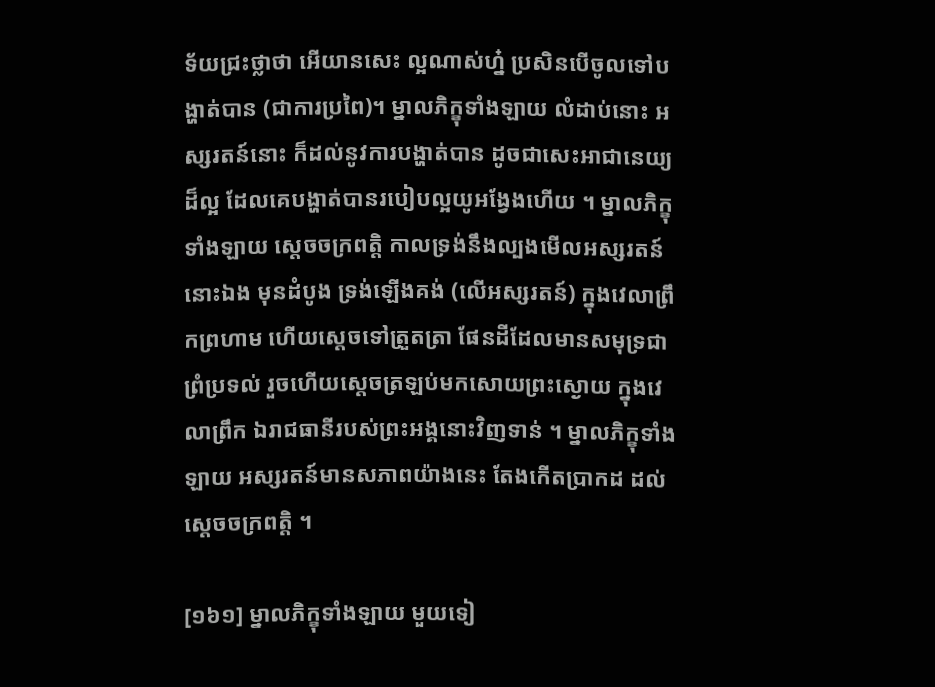ទ័យជ្រះថ្លាថា អើយានសេះ ល្អណាស់ហ្ន៎ ប្រសិនបើចូលទៅបង្ហាត់បាន (ជាការប្រពៃ)។ ម្នាលភិក្ខុទាំងឡាយ លំដាប់នោះ អស្សរតន៍នោះ ក៏ដល់នូវការបង្ហាត់បាន ដូចជាសេះអាជានេយ្យដ៏ល្អ ដែលគេបង្ហាត់បានរបៀបល្អយូអង្វែងហើយ ។ ម្នាលភិក្ខុទាំងឡាយ ស្តេចចក្រពត្តិ កាលទ្រង់នឹងល្បងមើលអស្សរតន៍នោះឯង មុនដំបូង ទ្រង់ឡើងគង់ (លើអស្សរតន៍) ក្នុងវេលាព្រឹកព្រហាម ហើយស្តេចទៅត្រួតត្រា ផែនដីដែលមានសមុទ្រជាព្រំប្រទល់ រួចហើយស្តេចត្រឡប់មកសោយព្រះស្ងោយ ក្នុងវេលាព្រឹក ឯរាជធានីរបស់ព្រះអង្គនោះវិញទាន់ ។ ម្នាលភិក្ខុទាំងឡាយ អស្សរតន៍មានសភាពយ៉ាងនេះ តែងកើតប្រាកដ ដល់ស្តេចចក្រពត្តិ ។

[១៦១] ម្នាលភិក្ខុទាំងឡាយ មួយទៀ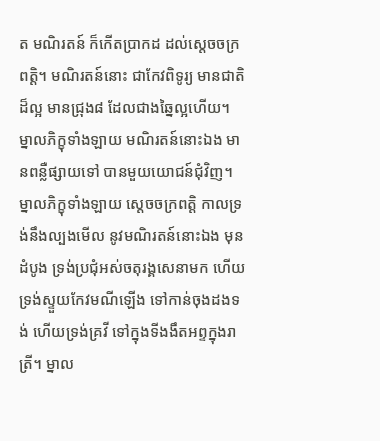ត មណិរតន៍ ក៏កើតប្រាកដ ដល់ស្តេចចក្រពត្តិ។ មណិរតន៍នោះ ជាកែវពិទូរ្យ មានជាតិដ៏ល្អ មានជ្រុង៨ ដែលជាងឆ្នៃល្អហើយ។  ម្នាលភិក្ខុទាំងឡាយ មណិរតន៍នោះឯង មានពន្លឺផ្សាយទៅ បានមួយយោជន៍ជុំវិញ។ ម្នាលភិក្ខុទាំងឡាយ ស្តេចចក្រពត្តិ កាលទ្រង់នឹងល្បងមើល នូវមណិរតន៍នោះឯង មុនដំបូង ទ្រង់ប្រជុំអស់ចតុរង្គសេនាមក ហើយទ្រង់ស្ទួយកែវមណីឡើង ទៅកាន់ចុងដងទង់ ហើយទ្រង់គ្រវី ទៅក្នុងទីងងឹតអព្ទក្នុងរាត្រី។ ម្នាល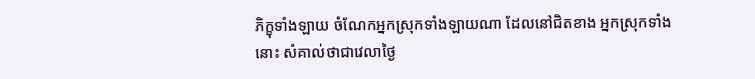ភិក្ខុទាំងឡាយ ចំណែកអ្នកស្រុកទាំងឡាយណា ដែលនៅជិតខាង អ្នកស្រុកទាំងនោះ សំគាល់ថាជាវេលាថ្ងៃ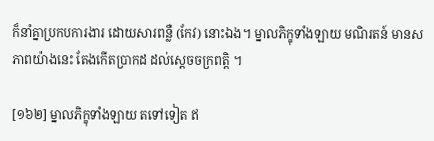ក៏នាំគ្នាប្រកបការងារ ដោយសារពន្លឺ (កែវ) នោះឯង។ ម្នាលភិក្ខុទាំងឡាយ មណិរតន៍ មានសភាពយ៉ាងនេះ តែងកើតប្រាកដ ដល់ស្តេចចក្រពត្តិ ។

[១៦២] ម្នាលភិក្ខុទាំងឡាយ តទៅទៀត ឥ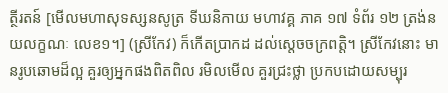ត្ថីរតន៍ [មើលមហាសុទស្សនសូត្រ ទីឃនិកាយ មហាវគ្គ ភាគ ១៧ ទំព័រ ១២ ត្រង់នយលក្ខណៈ លេខ១។] (ស្រីកែវ) ក៏កើតប្រាកដ ដល់ស្តេចចក្រពត្តិ។ ស្រីកែវនោះ មានរូបឆោមដ៏ល្អ គួរឲ្យអ្នកផងពិតពិល រមិលមើល គួរជ្រះថ្លា ប្រកបដោយសម្បុរ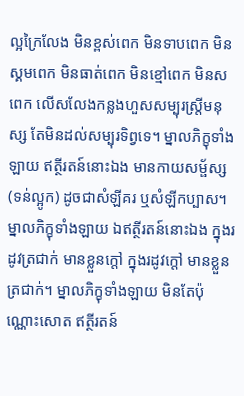ល្អក្រៃលែង មិនខ្ពស់ពេក មិនទាបពេក មិនស្គមពេក មិនធាត់ពេក មិនខ្មៅពេក មិនសពេក លើសលែងកន្លងហួសសម្បុរស្ត្រីមនុស្ស តែមិនដល់សម្បុរទិព្វទេ។ ម្នាលភិក្ខុទាំងឡាយ ឥត្ថីរតន៍នោះឯង មានកាយសម្ផ័ស្ស (ទន់ល្អូក) ដូចជាសំឡីគរ ឬសំឡីកប្បាស។ ម្នាលភិក្ខុទាំងឡាយ ឯឥត្ថីរតន៍នោះឯង ក្នុងរដូវត្រជាក់ មានខ្លួនក្តៅ ក្នុងរដូវក្តៅ មានខ្លួនត្រជាក់។ ម្នាលភិក្ខុទាំងឡាយ មិនតែប៉ុណ្ណោះសោត ឥត្ថីរតន៍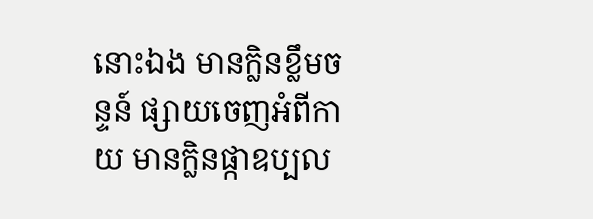នោះឯង មានក្លិនខ្លឹមចន្ទន៍ ផ្សាយចេញអំពីកាយ មានក្លិនផ្កាឧប្បល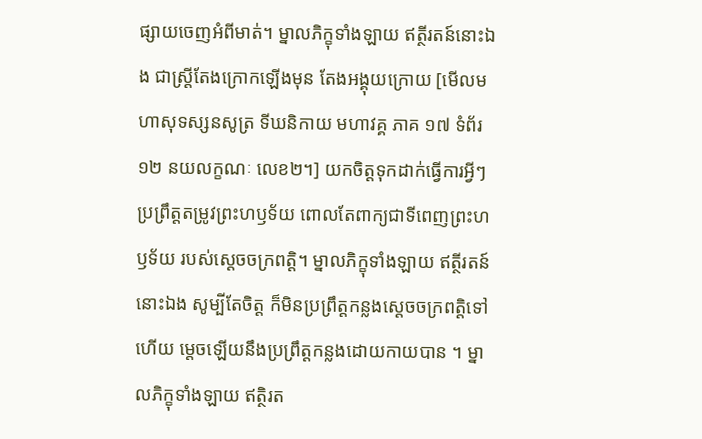ផ្សាយចេញអំពីមាត់។ ម្នាលភិក្ខុទាំងឡាយ ឥត្ថីរតន៍នោះឯង ជាស្ត្រីតែងក្រោកឡើងមុន តែងអង្គុយក្រោយ [មើលមហាសុទស្សនសូត្រ ទីឃនិកាយ មហាវគ្គ ភាគ ១៧ ទំព័រ ១២ នយលក្ខណៈ លេខ២។] យកចិត្តទុកដាក់ធ្វើការអ្វីៗ ប្រព្រឹត្តតម្រូវព្រះហឫទ័យ ពោលតែពាក្យជាទីពេញព្រះហឫទ័យ របស់ស្តេចចក្រពត្តិ។ ម្នាលភិក្ខុទាំងឡាយ ឥត្ថីរតន៍នោះឯង សូម្បីតែចិត្ត ក៏មិនប្រព្រឹត្តកន្លងស្តេចចក្រពត្តិទៅហើយ ម្តេចឡើយនឹងប្រព្រឹត្តកន្លងដោយកាយបាន ។ ម្នាលភិក្ខុទាំងឡាយ ឥត្ថិរត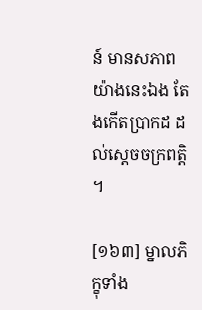ន៍ មានសភាពយ៉ាងនេះឯង តែងកើតប្រាកដ ដល់ស្តេចចក្រពត្តិ ។

[១៦៣] ម្នាលភិក្ខុទាំង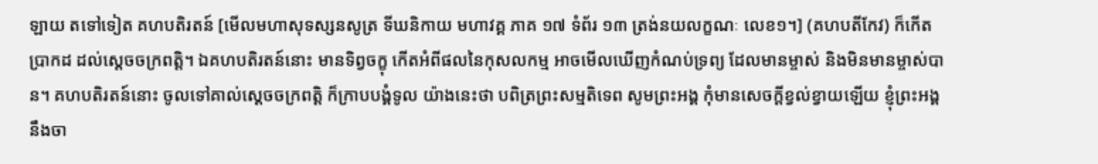ឡាយ តទៅទៀត គហបតិរតន៍ [មើលមហាសុទស្សនសូត្រ ទីឃនិកាយ មហាវគ្គ ភាគ ១៧ ទំព័រ ១៣ ត្រង់នយលក្ខណៈ លេខ១។] (គហបតីកែវ) ក៏កើតប្រាកដ ដល់ស្តេចចក្រពត្តិ។ ឯគហបតិរតន៍នោះ មានទិព្វចក្ខុ កើតអំពីផលនៃកុសលកម្ម អាចមើលឃើញកំណប់ទ្រព្យ ដែលមានម្ចាស់ និងមិនមានម្ចាស់បាន។ គហបតិរតន៍នោះ ចូលទៅគាល់ស្តេចចក្រពត្តិ ក៏ក្រាបបង្គំទូល យ៉ាងនេះថា បពិត្រព្រះសម្មតិទេព សូមព្រះអង្គ កុំមានសេចក្តីខ្វល់ខ្វាយឡើយ ខ្ញុំព្រះអង្គ នឹងចា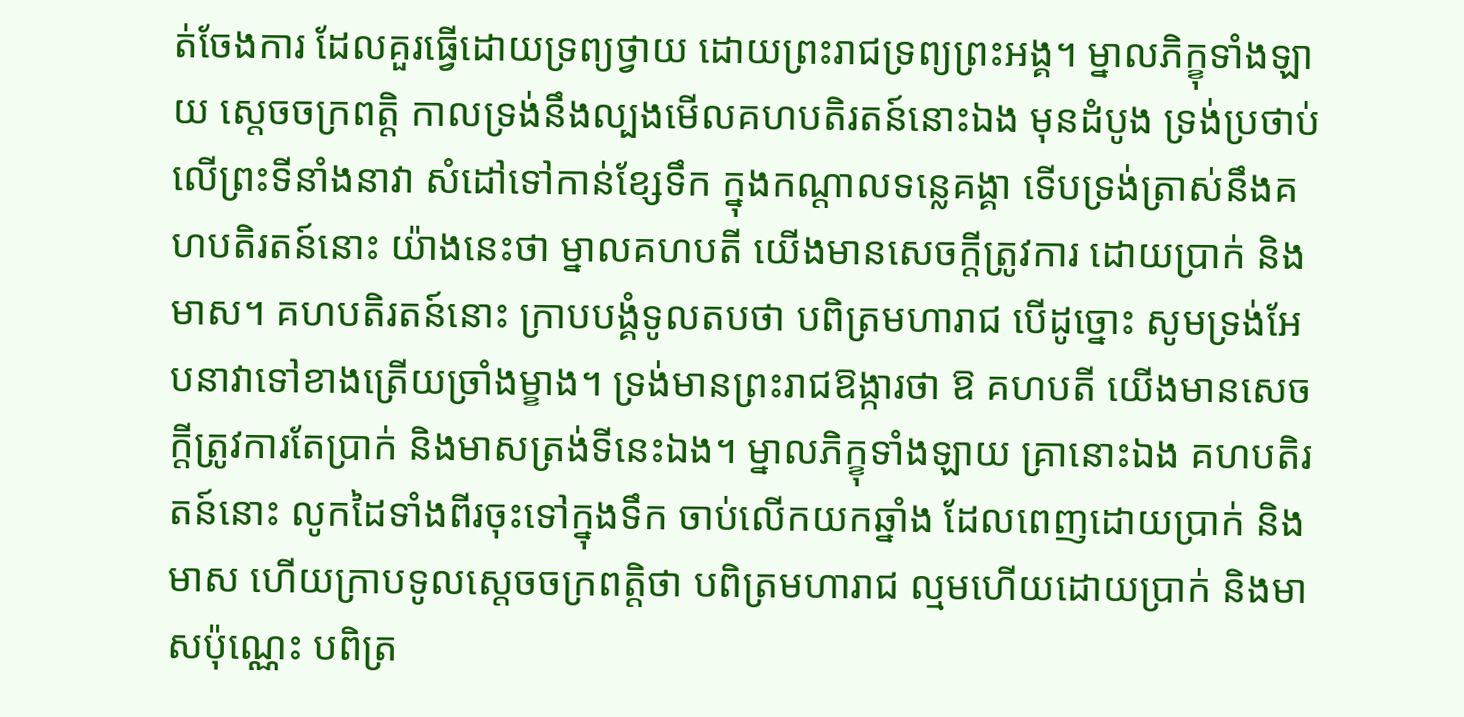ត់ចែងការ ដែលគួរធ្វើដោយទ្រព្យថ្វាយ ដោយព្រះរាជទ្រព្យព្រះអង្គ។ ម្នាលភិក្ខុទាំងឡាយ ស្តេចចក្រពត្តិ កាលទ្រង់នឹងល្បងមើលគហបតិរតន៍នោះឯង មុនដំបូង ទ្រង់ប្រថាប់លើព្រះទីនាំងនាវា សំដៅទៅកាន់ខ្សែទឹក ក្នុងកណ្តាលទន្លេគង្គា ទើបទ្រង់ត្រាស់នឹងគហបតិរតន៍នោះ យ៉ាងនេះថា ម្នាលគហបតី យើងមានសេចក្តីត្រូវការ ដោយប្រាក់ និងមាស។ គហបតិរតន៍នោះ ក្រាបបង្គំទូលតបថា បពិត្រមហារាជ បើដូច្នោះ សូមទ្រង់អែបនាវាទៅខាងត្រើយច្រាំងម្ខាង។ ទ្រង់មានព្រះរាជឱង្ការថា ឱ គហបតី យើងមានសេចក្តីត្រូវការតែប្រាក់ និងមាសត្រង់ទីនេះឯង។ ម្នាលភិក្ខុទាំងឡាយ គ្រានោះឯង គហបតិរតន៍នោះ លូកដៃទាំងពីរចុះទៅក្នុងទឹក ចាប់លើកយកឆ្នាំង ដែលពេញដោយប្រាក់ និងមាស ហើយក្រាបទូលស្តេចចក្រពត្តិថា បពិត្រមហារាជ ល្មមហើយដោយប្រាក់ និងមាសប៉ុណ្ណេះ បពិត្រ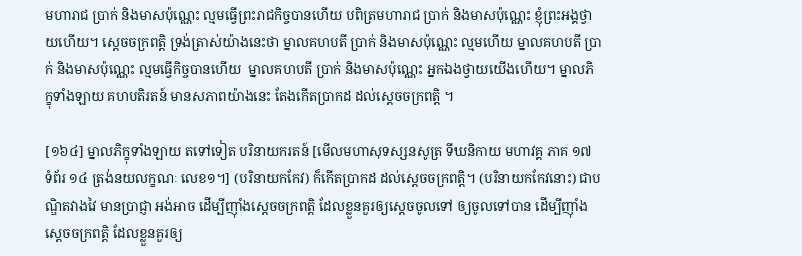មហារាជ ប្រាក់ និងមាសប៉ុណ្ណេះ ល្មមធ្វើព្រះរាជកិច្ចបានហើយ បពិត្រមហារាជ ប្រាក់ និងមាសប៉ុណ្ណេះ ខ្ញុំព្រះអង្គថ្វាយហើយ។ ស្តេចចក្រពត្តិ ទ្រង់ត្រាស់យ៉ាងនេះថា ម្នាលគហបតី ប្រាក់ និងមាសប៉ុណ្ណេះ ល្មមហើយ ម្នាលគហបតី ប្រាក់ និងមាសប៉ុណ្ណេះ ល្មមធ្វើកិច្ចបានហើយ  ម្នាលគហបតី ប្រាក់ និងមាសប៉ុណ្ណេះ អ្នកឯងថ្វាយយើងហើយ។ ម្នាលភិក្ខុទាំងឡាយ គហបតិរតន៍ មានសភាពយ៉ាងនេះ តែងកើតប្រាកដ ដល់ស្តេចចក្រពត្តិ ។

[១៦៤] ម្នាលភិក្ខុទាំងឡាយ តទៅទៀត បរិនាយករតន៍ [មើលមហាសុទស្សនសូត្រ ទីឃនិកាយ មហាវគ្គ ភាគ ១៧ ទំព័រ ១៤ ត្រង់នយលក្ខណៈ លេខ១។] (បរិនាយកកែវ) ក៏កើតប្រាកដ ដល់ស្តេចចក្រពត្តិ។ (បរិនាយកកែវនោះ) ជាបណ្ឌិតវាងវៃ មានប្រាជ្ញា អង់អាច ដើម្បីញ៉ាំងស្តេចចក្រពត្តិ ដែលខ្លួនគួរឲ្យស្តេចចូលទៅ ឲ្យចូលទៅបាន ដើម្បីញ៉ាំងស្តេចចក្រពត្តិ ដែលខ្លួនគួរឲ្យ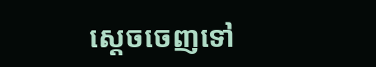ស្តេចចេញទៅ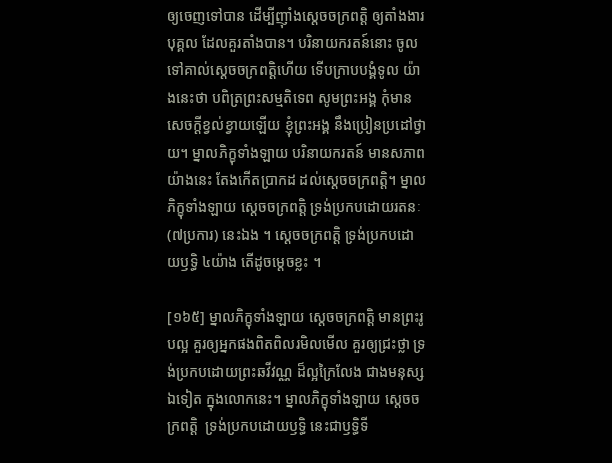ឲ្យចេញទៅបាន ដើម្បីញ៉ាំងស្តេចចក្រពត្តិ ឲ្យតាំងងារបុគ្គល ដែលគួរតាំងបាន។ បរិនាយករតន៍នោះ ចូលទៅគាល់ស្តេចចក្រពត្តិហើយ ទើបក្រាបបង្គំទូល យ៉ាងនេះថា បពិត្រព្រះសម្មតិទេព សូមព្រះអង្គ កុំមានសេចក្តីខ្វល់ខ្វាយឡើយ ខ្ញុំព្រះអង្គ នឹងប្រៀនប្រដៅថ្វាយ។ ម្នាលភិក្ខុទាំងឡាយ បរិនាយករតន៍ មានសភាពយ៉ាងនេះ តែងកើតប្រាកដ ដល់ស្តេចចក្រពត្តិ។ ម្នាលភិក្ខុទាំងឡាយ ស្តេចចក្រពត្តិ ទ្រង់ប្រកបដោយរតនៈ (៧ប្រការ) នេះឯង ។ ស្តេចចក្រពត្តិ ទ្រង់ប្រកបដោយឫទ្ធិ ៤យ៉ាង តើដូចម្តេចខ្លះ ។

[១៦៥] ម្នាលភិក្ខុទាំងឡាយ ស្តេចចក្រពត្តិ មានព្រះរូបល្អ គួរឲ្យអ្នកផងពិតពិលរមិលមើល គួរឲ្យជ្រះថ្លា ទ្រង់ប្រកបដោយព្រះឆវីវណ្ណ ដ៏ល្អក្រៃលែង ជាងមនុស្សឯទៀត ក្នុងលោកនេះ។ ម្នាលភិក្ខុទាំងឡាយ ស្តេចចក្រពត្តិ  ទ្រង់ប្រកបដោយឫទ្ធិ នេះជាឫទ្ធិទី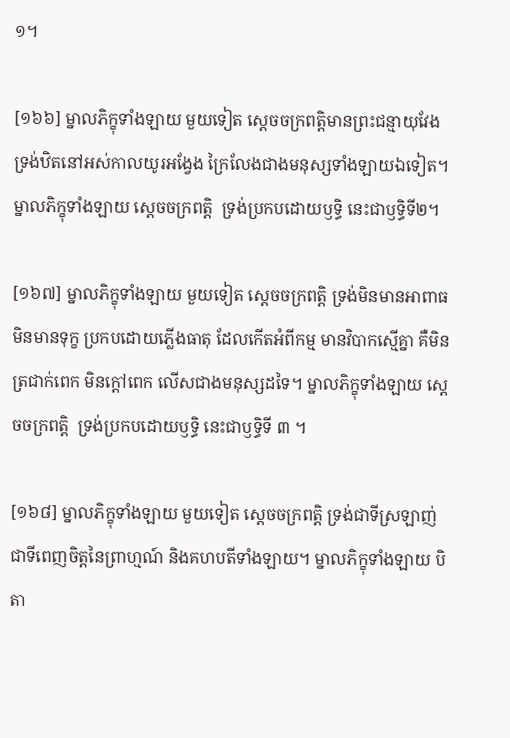១។

[១៦៦] ម្នាលភិក្ខុទាំងឡាយ មួយទៀត ស្តេចចក្រពត្តិមានព្រះជន្មាយុវែង ទ្រង់ឋិតនៅអស់កាលយូរអង្វែង ក្រៃលែងជាងមនុស្សទាំងឡាយឯទៀត។ ម្នាលភិក្ខុទាំងឡាយ ស្តេចចក្រពត្តិ  ទ្រង់ប្រកបដោយឫទ្ធិ នេះជាឫទ្ធិទី២។

[១៦៧] ម្នាលភិក្ខុទាំងឡាយ មួយទៀត ស្តេចចក្រពត្តិ ទ្រង់មិនមានអាពាធ មិនមានទុក្ខ ប្រកបដោយភ្លើងធាតុ ដែលកើតអំពីកម្ម មានវិបាកស្មើគ្នា គឺមិនត្រជាក់ពេក មិនក្តៅពេក លើសជាងមនុស្សដទៃ។ ម្នាលភិក្ខុទាំងឡាយ ស្តេចចក្រពត្តិ  ទ្រង់ប្រកបដោយឫទ្ធិ នេះជាឫទ្ធិទី ៣ ។

[១៦៨] ម្នាលភិក្ខុទាំងឡាយ មួយទៀត ស្តេចចក្រពត្តិ ទ្រង់ជាទីស្រឡាញ់ ជាទីពេញចិត្តនៃព្រាហ្មណ៍ និងគហបតីទាំងឡាយ។ ម្នាលភិក្ខុទាំងឡាយ បិតា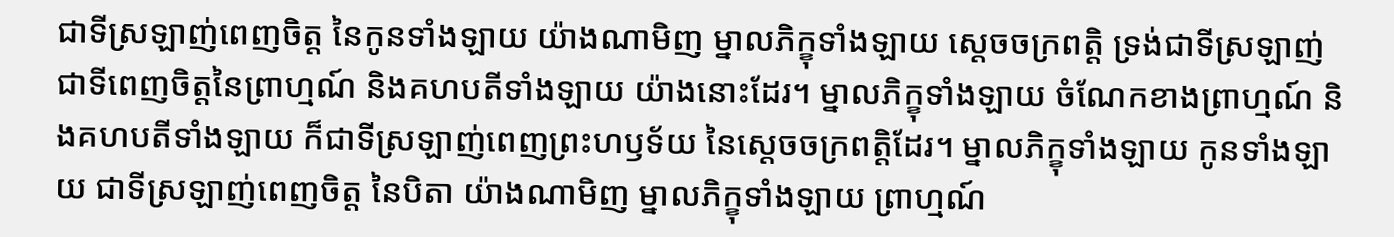ជាទីស្រឡាញ់ពេញចិត្ត នៃកូនទាំងឡាយ យ៉ាងណាមិញ ម្នាលភិក្ខុទាំងឡាយ ស្តេចចក្រពត្តិ ទ្រង់ជាទីស្រឡាញ់ ជាទីពេញចិត្តនៃព្រាហ្មណ៍ និងគហបតីទាំងឡាយ យ៉ាងនោះដែរ។ ម្នាលភិក្ខុទាំងឡាយ ចំណែកខាងព្រាហ្មណ៍ និងគហបតីទាំងឡាយ ក៏ជាទីស្រឡាញ់ពេញព្រះហឫទ័យ នៃស្តេចចក្រពត្តិដែរ។ ម្នាលភិក្ខុទាំងឡាយ កូនទាំងឡាយ ជាទីស្រឡាញ់ពេញចិត្ត នៃបិតា យ៉ាងណាមិញ ម្នាលភិក្ខុទាំងឡាយ ព្រាហ្មណ៍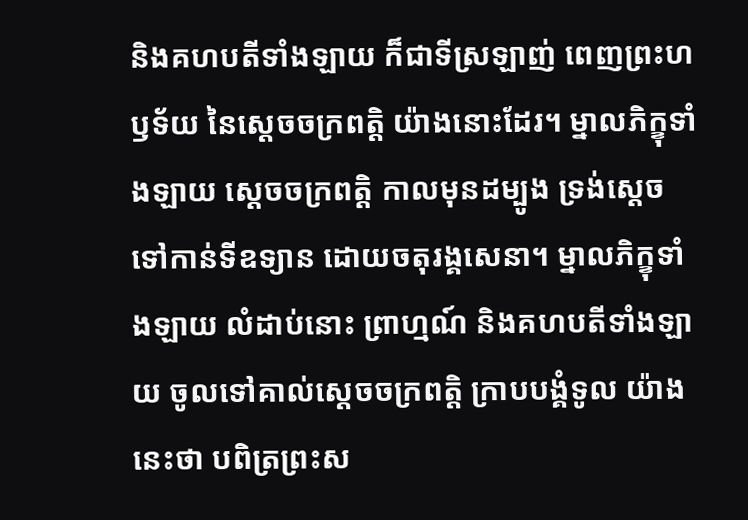និងគហបតីទាំងឡាយ ក៏ជាទីស្រឡាញ់ ពេញព្រះហឫទ័យ នៃស្តេចចក្រពត្តិ យ៉ាងនោះដែរ។ ម្នាលភិក្ខុទាំងឡាយ ស្តេចចក្រពត្តិ កាលមុនដម្បូង ទ្រង់ស្តេចទៅកាន់ទីឧទ្យាន ដោយចតុរង្គសេនា។ ម្នាលភិក្ខុទាំងឡាយ លំដាប់នោះ ព្រាហ្មណ៍ និងគហបតីទាំងឡាយ ចូលទៅគាល់ស្តេចចក្រពត្តិ ក្រាបបង្គំទូល យ៉ាងនេះថា បពិត្រព្រះស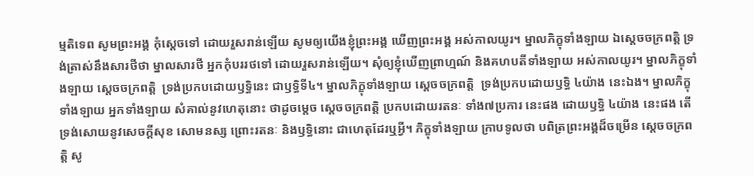ម្មតិទេព សូមព្រះអង្គ កុំស្តេចទៅ ដោយរួសរាន់ឡើយ សូមឲ្យយើងខ្ញុំព្រះអង្គ ឃើញព្រះអង្គ អស់កាលយូរ។ ម្នាលភិក្ខុទាំងឡាយ ឯស្តេចចក្រពត្តិ ទ្រង់ត្រាស់នឹងសារថីថា ម្នាលសារថី អ្នកកុំបររថទៅ ដោយរួសរាន់ឡើយ។ សុំឲ្យខ្ញុំឃើញព្រាហ្មណ៍ និងគហបតីទាំងឡាយ អស់កាលយូរ។ ម្នាលភិក្ខុទាំងឡាយ ស្តេចចក្រពត្តិ  ទ្រង់ប្រកបដោយឫទ្ធិនេះ ជាឫទ្ធិទី៤។ ម្នាលភិក្ខុទាំងឡាយ ស្តេចចក្រពត្តិ  ទ្រង់ប្រកបដោយឫទ្ធិ ៤យ៉ាង នេះឯង។ ម្នាលភិក្ខុទាំងឡាយ អ្នកទាំងឡាយ សំគាល់នូវហេតុនោះ ថាដូចម្តេច ស្តេចចក្រពត្តិ ប្រកបដោយរតនៈ ទាំង៧ប្រការ នេះផង ដោយឫទ្ធិ ៤យ៉ាង នេះផង តើទ្រង់សោយនូវសេចក្តីសុខ សោមនស្ស ព្រោះរតនៈ និងឫទ្ធិនោះ ជាហេតុដែរឬអ្វី។ ភិក្ខុទាំងឡាយ ក្រាបទូលថា បពិត្រព្រះអង្គដ៏ចម្រើន ស្តេចចក្រពត្តិ សូ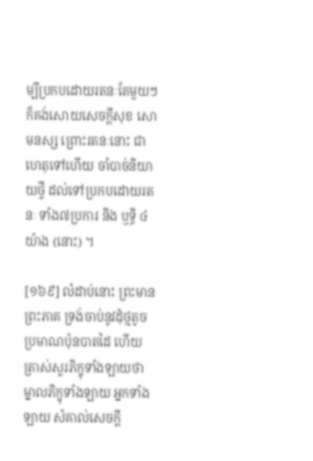ម្បីប្រកបដោយរតនៈតែមួយៗ ក៏គង់សោយសេចក្តីសុខ សោមនស្ស ព្រោះរតនៈនោះ ជាហេតុទៅហើយ ចាំបាច់និយាយថ្វី ដល់ទៅប្រកបដោយរតនៈ ទាំង៧ប្រការ និង ឫទ្ធិ ៤ យ៉ាង (នោះ) ។

[១៦៩] លំដាប់នោះ ព្រះមានព្រះភាគ ទ្រង់ចាប់នូវដុំថ្មតូច ប្រមាណប៉ុនបាតដៃ ហើយត្រាស់សួរភិក្ខុទាំងឡាយថា ម្នាលភិក្ខុទាំងឡាយ អ្នកទាំងឡាយ សំគាល់សេចក្តី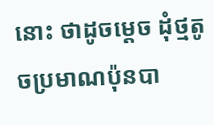នោះ ថាដូចម្តេច ដុំថ្មតូចប្រមាណប៉ុនបា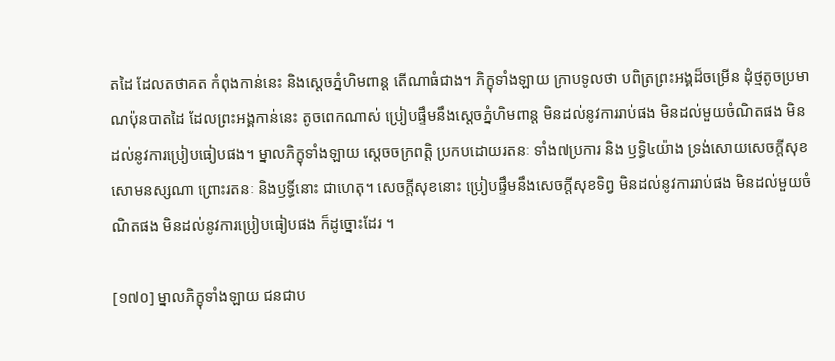តដៃ ដែលតថាគត កំពុងកាន់នេះ និងស្តេចភ្នំហិមពាន្ត តើណាធំជាង។ ភិក្ខុទាំងឡាយ ក្រាបទូលថា បពិត្រព្រះអង្គដ៏ចម្រើន ដុំថ្មតូចប្រមាណប៉ុនបាតដៃ ដែលព្រះអង្គកាន់នេះ តូចពេកណាស់ ប្រៀបផ្ទឹមនឹងស្តេចភ្នំហិមពាន្ត មិនដល់នូវការរាប់ផង មិនដល់មួយចំណិតផង មិនដល់នូវការប្រៀបធៀបផង។ ម្នាលភិក្ខុទាំងឡាយ ស្តេចចក្រពត្តិ ប្រកបដោយរតនៈ ទាំង៧ប្រការ និង ឫទ្ធិ៤យ៉ាង ទ្រង់សោយសេចក្តីសុខ សោមនស្សណា ព្រោះរតនៈ និងឫទ្ធិ៍នោះ ជាហេតុ។ សេចក្តីសុខនោះ ប្រៀបផ្ទឹមនឹងសេចក្តីសុខទិព្វ មិនដល់នូវការរាប់ផង មិនដល់មួយចំណិតផង មិនដល់នូវការប្រៀបធៀបផង ក៏ដូច្នោះដែរ ។

[១៧០] ម្នាលភិក្ខុទាំងឡាយ ជនជាប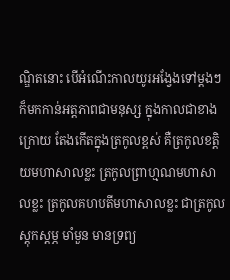ណ្ឌិតនោះ បើអំណើះកាលយូរអង្វែងទៅម្តងៗ ក៏មកកាន់អត្តភាពជាមនុស្ស ក្នុងកាលជាខាងក្រោយ តែងកើតក្នុងត្រកូលខ្ពស់ គឺត្រកូលខត្តិយមហាសាលខ្លះ ត្រកូលព្រាហ្មណមហាសាលខ្លះ ត្រកូលគហបតីមហាសាលខ្លះ ជាត្រកូលស្តុកស្តម្ភ មាំមួន មានទ្រព្យ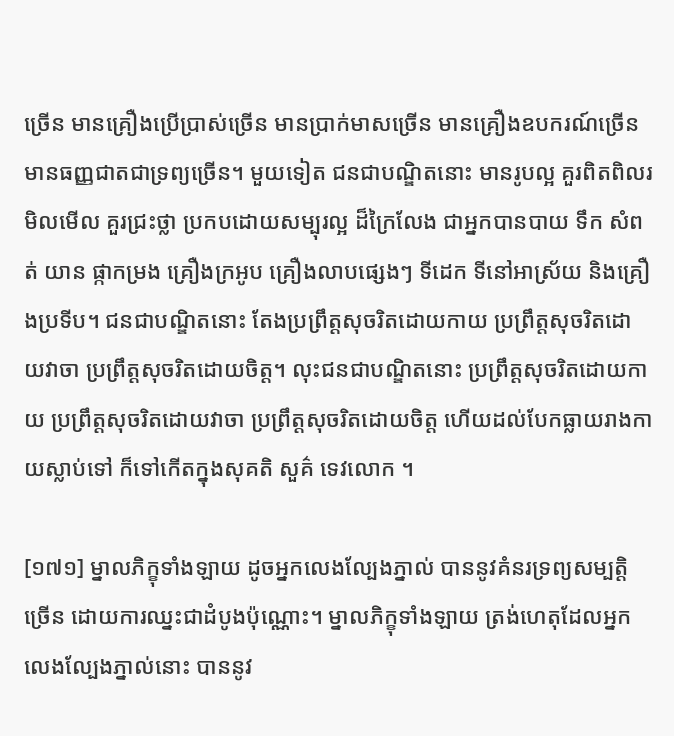ច្រើន មានគ្រឿងប្រើប្រាស់ច្រើន មានប្រាក់មាសច្រើន មានគ្រឿងឧបករណ៍ច្រើន មានធញ្ញជាតជាទ្រព្យច្រើន។ មួយទៀត ជនជាបណ្ឌិតនោះ មានរូបល្អ គួរពិតពិលរមិលមើល គួរជ្រះថ្លា ប្រកបដោយសម្បុរល្អ ដ៏ក្រៃលែង ជាអ្នកបានបាយ ទឹក សំពត់ យាន ផ្កាកម្រង គ្រឿងក្រអូប គ្រឿងលាបផ្សេងៗ ទីដេក ទីនៅអាស្រ័យ និងគ្រឿងប្រទីប។ ជនជាបណ្ឌិតនោះ តែងប្រព្រឹត្តសុចរិតដោយកាយ ប្រព្រឹត្តសុចរិតដោយវាចា ប្រព្រឹត្តសុចរិតដោយចិត្ត។ លុះជនជាបណ្ឌិតនោះ ប្រព្រឹត្តសុចរិតដោយកាយ ប្រព្រឹត្តសុចរិតដោយវាចា ប្រព្រឹត្តសុចរិតដោយចិត្ត ហើយដល់បែកធ្លាយរាងកាយស្លាប់ទៅ ក៏ទៅកើតក្នុងសុគតិ សួគ៌ ទេវលោក ។

[១៧១] ម្នាលភិក្ខុទាំងឡាយ ដូចអ្នកលេងល្បែងភ្នាល់ បាននូវគំនរទ្រព្យសម្បត្តិច្រើន ដោយការឈ្នះជាដំបូងប៉ុណ្ណោះ។ ម្នាលភិក្ខុទាំងឡាយ ត្រង់ហេតុដែលអ្នកលេងល្បែងភ្នាល់នោះ បាននូវ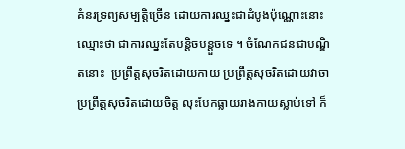គំនរទ្រព្យសម្បត្តិច្រើន ដោយការឈ្នះជាដំបូងប៉ុណ្ណោះនោះ ឈ្មោះថា ជាការឈ្នះតែបន្តិចបន្តួចទេ ។ ចំណែកជនជាបណ្ឌិតនោះ  ប្រព្រឹត្តសុចរិតដោយកាយ ប្រព្រឹត្តសុចរិតដោយវាចា ប្រព្រឹត្តសុចរិតដោយចិត្ត លុះបែកធ្លាយរាងកាយស្លាប់ទៅ ក៏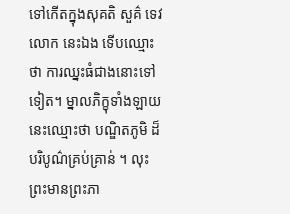ទៅកើតក្នុងសុគតិ សួគ៌ ទេវលោក នេះឯង ទើបឈ្មោះថា ការឈ្នះធំជាងនោះទៅទៀត។ ម្នាលភិក្ខុទាំងឡាយ នេះឈ្មោះថា បណ្ឌិតភូមិ ដ៏បរិបូណ៌គ្រប់គ្រាន់ ។ លុះព្រះមានព្រះភា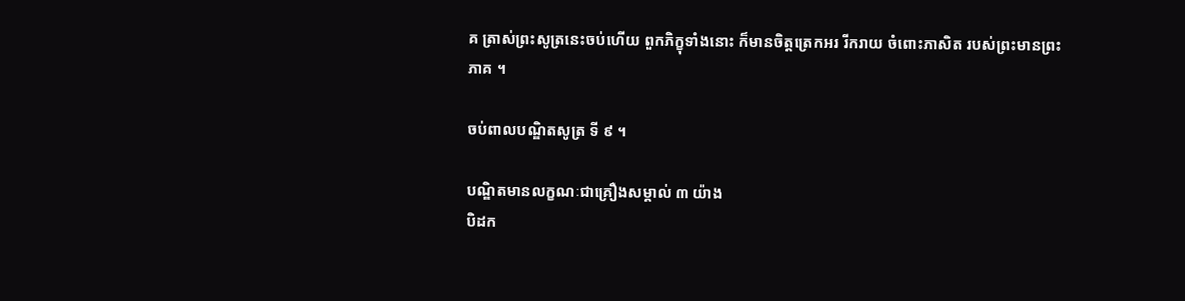គ ត្រាស់ព្រះសូត្រនេះចប់ហើយ ពួកភិក្ខុទាំងនោះ ក៏មានចិត្តត្រេកអរ រីករាយ ចំពោះភាសិត របស់ព្រះមានព្រះភាគ ។

ចប់ពាលបណ្ឌិតសូត្រ ទី ៩ ។

បណ្ឌិតមានលក្ខណៈជាគ្រឿងសម្គាល់ ៣ យ៉ាង
បិដក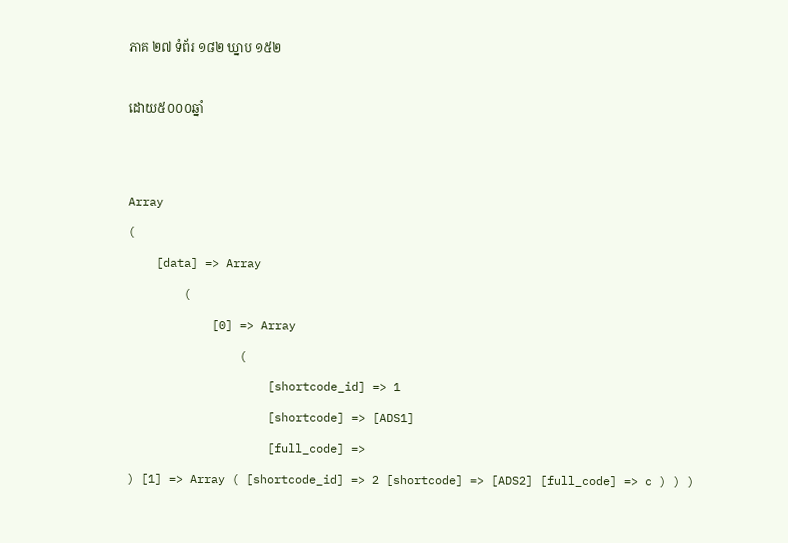ភាគ ២៧ ទំព័រ ១៨២ ឃ្នាប ១៥២

ដោយ៥០០០ឆ្នាំ


Array
(
    [data] => Array
        (
            [0] => Array
                (
                    [shortcode_id] => 1
                    [shortcode] => [ADS1]
                    [full_code] =>
) [1] => Array ( [shortcode_id] => 2 [shortcode] => [ADS2] [full_code] => c ) ) )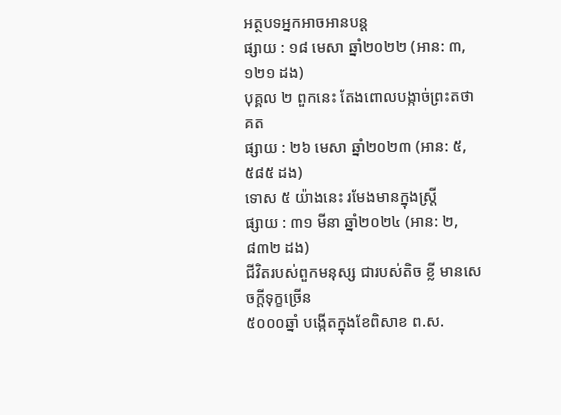អត្ថបទអ្នកអាចអានបន្ត
ផ្សាយ : ១៨ មេសា ឆ្នាំ២០២២ (អាន: ៣,១២១ ដង)
បុគ្គល ២ ពួកនេះ តែងពោលបង្កាច់ព្រះតថាគត
ផ្សាយ : ២៦ មេសា ឆ្នាំ២០២៣ (អាន: ៥,៥៨៥ ដង)
ទោស ៥ យ៉ាងនេះ រមែងមានក្នុងស្រ្តី
ផ្សាយ : ៣១ មីនា ឆ្នាំ២០២៤ (អាន: ២,៨៣២ ដង)
ជីវិតរបស់ពួកមនុស្ស ជារបស់តិច ខ្លី មានសេចក្តីទុក្ខច្រើន
៥០០០ឆ្នាំ បង្កើតក្នុងខែពិសាខ ព.ស.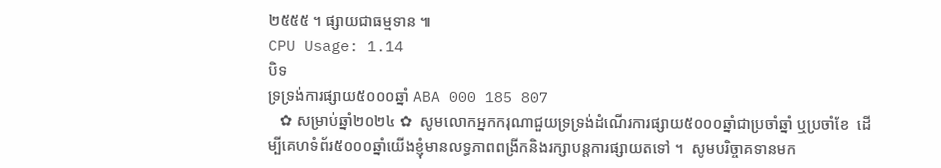២៥៥៥ ។ ផ្សាយជាធម្មទាន ៕
CPU Usage: 1.14
បិទ
ទ្រទ្រង់ការផ្សាយ៥០០០ឆ្នាំ ABA 000 185 807
   ✿ សម្រាប់ឆ្នាំ២០២៤ ✿  សូមលោកអ្នកករុណាជួយទ្រទ្រង់ដំណើរការផ្សាយ៥០០០ឆ្នាំជាប្រចាំឆ្នាំ ឬប្រចាំខែ  ដើម្បីគេហទំព័រ៥០០០ឆ្នាំយើងខ្ញុំមានលទ្ធភាពពង្រីកនិងរក្សាបន្តការផ្សាយតទៅ ។  សូមបរិច្ចាគទានមក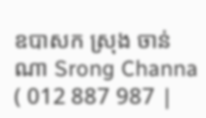ឧបាសក ស្រុង ចាន់ណា Srong Channa ( 012 887 987 |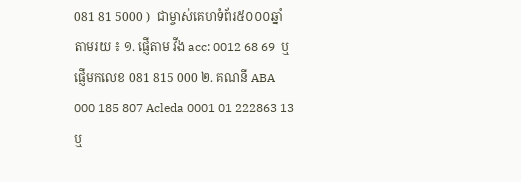081 81 5000 )  ជាម្ចាស់គេហទំព័រ៥០០០ឆ្នាំ   តាមរយ ៖ ១. ផ្ញើតាម វីង acc: 0012 68 69  ឬផ្ញើមកលេខ 081 815 000 ២. គណនី ABA 000 185 807 Acleda 0001 01 222863 13 ឬ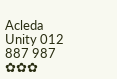Acleda Unity 012 887 987  ✿✿✿